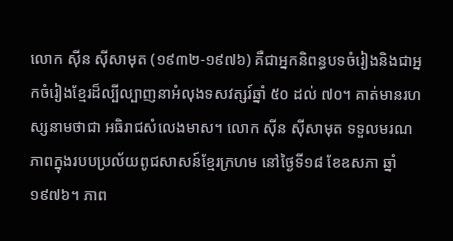លោក ស៊ីន ស៊ីសាមុត (១៩៣២-១៩៧៦) គឺជាអ្នកនិពន្ធបទចំរៀងនិងជាអ្នកចំរៀងខ្មែរដ៏ល្បីល្បាញនាអំលុងទសវត្សរ៍ឆ្នាំ ៥០ ដល់ ៧០។ គាត់មានរហស្សនាមថាជា អធិរាជសំលេងមាស។ លោក ស៊ីន ស៊ីសាមុត ទទួលមរណភាពក្នុងរបបប្រល័យពូជសាសន៍ខ្មែរក្រហម នៅថ្ងៃទី១៨ ខែឧសភា ឆ្នាំ១៩៧៦។ ភាព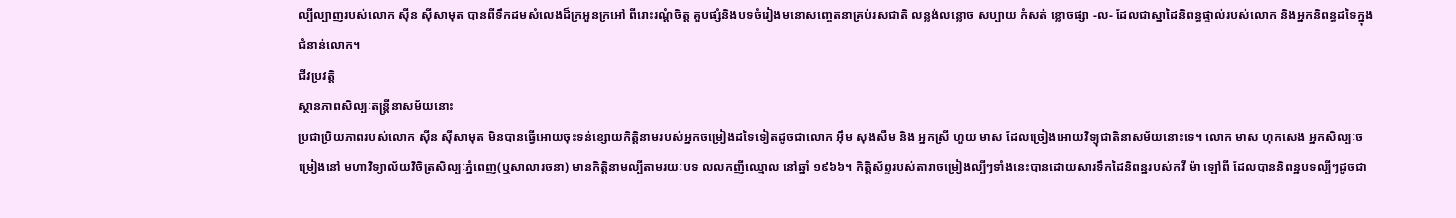ល្បីល្បាញរបស់លោក ស៊ីន ស៊ីសាមុត បានពីទឹកដមសំលេងដ៏ក្រអួនក្រអៅ ពីរោះរណ្ដំចិត្ត គួបផ្សំនិងបទចំរៀងមនោសញ្ចេតនាគ្រប់រសជាតិ លន្លង់លន្លោច សប្បាយ កំសត់ ខ្លោចផ្សា -ល- ដែលជាស្នាដៃនិពន្ធផ្ទាល់របស់លោក និងអ្នកនិពន្ធដទៃក្នុងជំនាន់លោក។
ជីវប្រវត្តិ
ស្ថានភាពសិល្បៈតន្ត្រីនាសម័យនោះ
ប្រជាប្រិយភាពរបស់លោក ស៊ីន ស៊ីសាមុត មិនបានធ្វើអោយចុះទន់ខ្សោយកិត្តិនាមរបស់អ្នកចម្រៀងដទៃទៀតដូចជាលោក អ៊ឹម សុងសឺម និង អ្នកស្រី ហួយ មាស ដែលច្រៀងអោយវិទ្យុជាតិនាសម័យនោះទេ។ លោក មាស ហុកសេង អ្នកសិល្បៈចម្រៀងនៅ មហាវិទ្យាល័យវិចិត្រសិល្បៈភ្នំពេញ(ឬសាលារចនា) មានកិត្តិនាមល្បីតាមរយៈបទ លលកញីឈ្មោល នៅឆ្នាំ ១៩៦៦។ កិត្តិស័ព្ទរបស់តារាចម្រៀងល្បីៗទាំងនេះបានដោយសារទឹកដៃនិពន្ឋរបស់កវី ម៉ា ឡៅពី ដែលបាននិពន្ឋបទល្បីៗដូចជា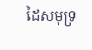ដៃសមុទ្រ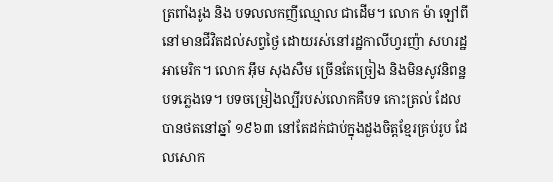ត្រពាំងរូង និង បទលលកញីឈ្មោល ជាដើម។ លោក ម៉ា ឡៅពី នៅមានជីវិតដល់សព្វថ្ងៃ ដោយរស់នៅរដ្ឋកាលីហ្វរញ៉ា សហរដ្ឋអាមេរិក។ លោក អ៊ឹម សុងសឺម ច្រើនតែច្រៀង និងមិនសូវនិពន្ឋបទភ្លេងទេ។ បទចម្រៀងល្បីរបស់លោកគឺបទ កោះត្រល់ ដែលបានថតនៅឆ្នាំ ១៩៦៣ នៅតែដក់ជាប់ក្នុងដួងចិត្តខ្មែរគ្រប់រូប ដែលសោក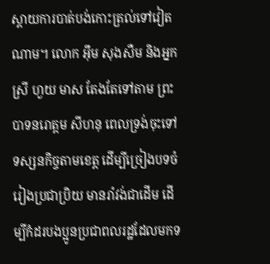ស្តាយការបាត់បង់កោះត្រល់ទៅវៀតណាម។ លោក អ៊ឹម សុងសឺម និងអ្នកស្រី ហួយ មាស តែងតែទៅតាម ព្រះបាទនរោត្តម សីហនុ ពេលទ្រង់ចុះទៅទស្សនកិច្ចតាមខេត្ត ដើម្បីច្រៀងបទចំរៀងប្រជាប្រិយ មានរាំវង់ជាដើម ដើម្បីកំដរបងប្អូនប្រជាពលរដ្ឋដែលមកទ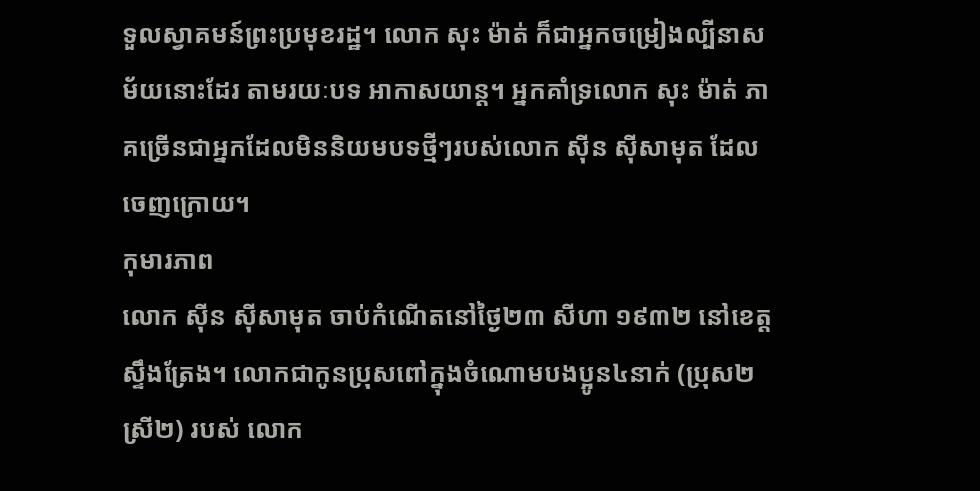ទួលស្វាគមន៍ព្រះប្រមុខរដ្ឋ។ លោក សុះ ម៉ាត់ ក៏ជាអ្នកចម្រៀងល្បីនាសម័យនោះដែរ តាមរយៈបទ អាកាសយាន្ត។ អ្នកគាំទ្រលោក សុះ ម៉ាត់ ភាគច្រើនជាអ្នកដែលមិននិយមបទថ្មីៗរបស់លោក ស៊ីន ស៊ីសាមុត ដែលចេញក្រោយ។
កុមារភាព
លោក ស៊ីន ស៊ីសាមុត ចាប់កំណើតនៅថ្ងៃ២៣ សីហា ១៩៣២ នៅខេត្តស្ទឹងត្រែង។ លោកជាកូនប្រុសពៅក្នុងចំណោមបងប្អូន៤នាក់ (ប្រុស២ ស្រី២) របស់ លោក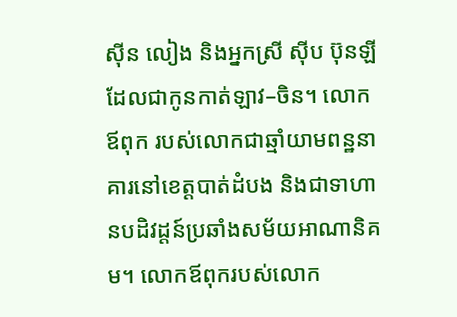ស៊ីន លៀង និងអ្នកស្រី ស៊ីប ប៊ុនឡី ដែលជាកូនកាត់ឡាវ–ចិន។ លោកឪពុក របស់លោកជាឆ្មាំយាមពន្ឋនាគារនៅខេត្តបាត់ដំបង និងជាទាហានបដិវដ្តន៍ប្រឆាំងសម័យអាណានិគម។ លោកឪពុករបស់លោក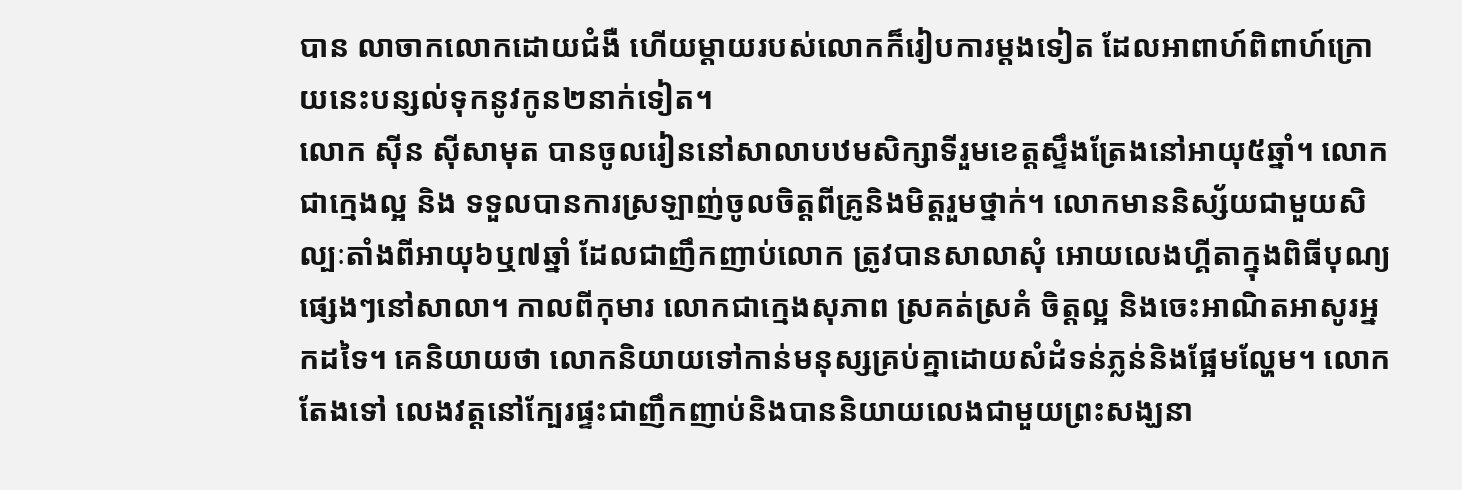បាន លាចាកលោកដោយជំងឺ ហើយម្តាយរបស់លោកក៏រៀបការម្តងទៀត ដែលអាពាហ៍ពិពាហ៍ក្រោយនេះបន្សល់ទុកនូវកូន២នាក់ទៀត។
លោក ស៊ីន ស៊ីសាមុត បានចូលរៀននៅសាលាបឋមសិក្សាទីរួមខេត្តស្ទឹងត្រែងនៅអាយុ៥ឆ្នាំ។ លោកជាក្មេងល្អ និង ទទួលបានការស្រឡាញ់ចូលចិត្តពីគ្រូនិងមិត្តរួមថ្នាក់។ លោកមាននិស្ស័យជាមួយសិល្បៈតាំងពីអាយុ៦ឬ៧ឆ្នាំ ដែលជាញឹកញាប់លោក ត្រូវបានសាលាសុំ អោយលេងហ្គីតាក្នុងពិធីបុណ្យផ្សេងៗនៅសាលា។ កាលពីកុមារ លោកជាក្មេងសុភាព ស្រគត់ស្រគំ ចិត្តល្អ និងចេះអាណិតអាសូរអ្នកដទៃ។ គេនិយាយថា លោកនិយាយទៅកាន់មនុស្សគ្រប់គ្នាដោយសំដំទន់ភ្លន់និងផ្អែមល្ហែម។ លោកតែងទៅ លេងវត្តនៅក្បែរផ្ទះជាញឹកញាប់និងបាននិយាយលេងជាមួយព្រះសង្ឃនា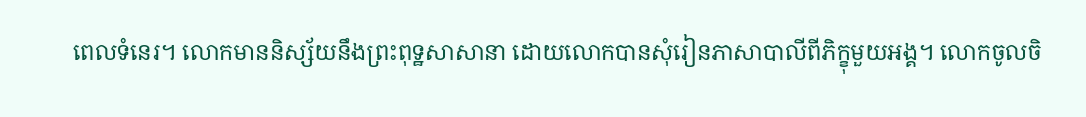ពេលទំនេរ។ លោកមាននិស្ស័យនឹងព្រះពុទ្ឋសាសានា ដោយលោកបានសុំរៀនភាសាបាលីពីភិក្ខុមួយអង្គ។ លោកចូលចិ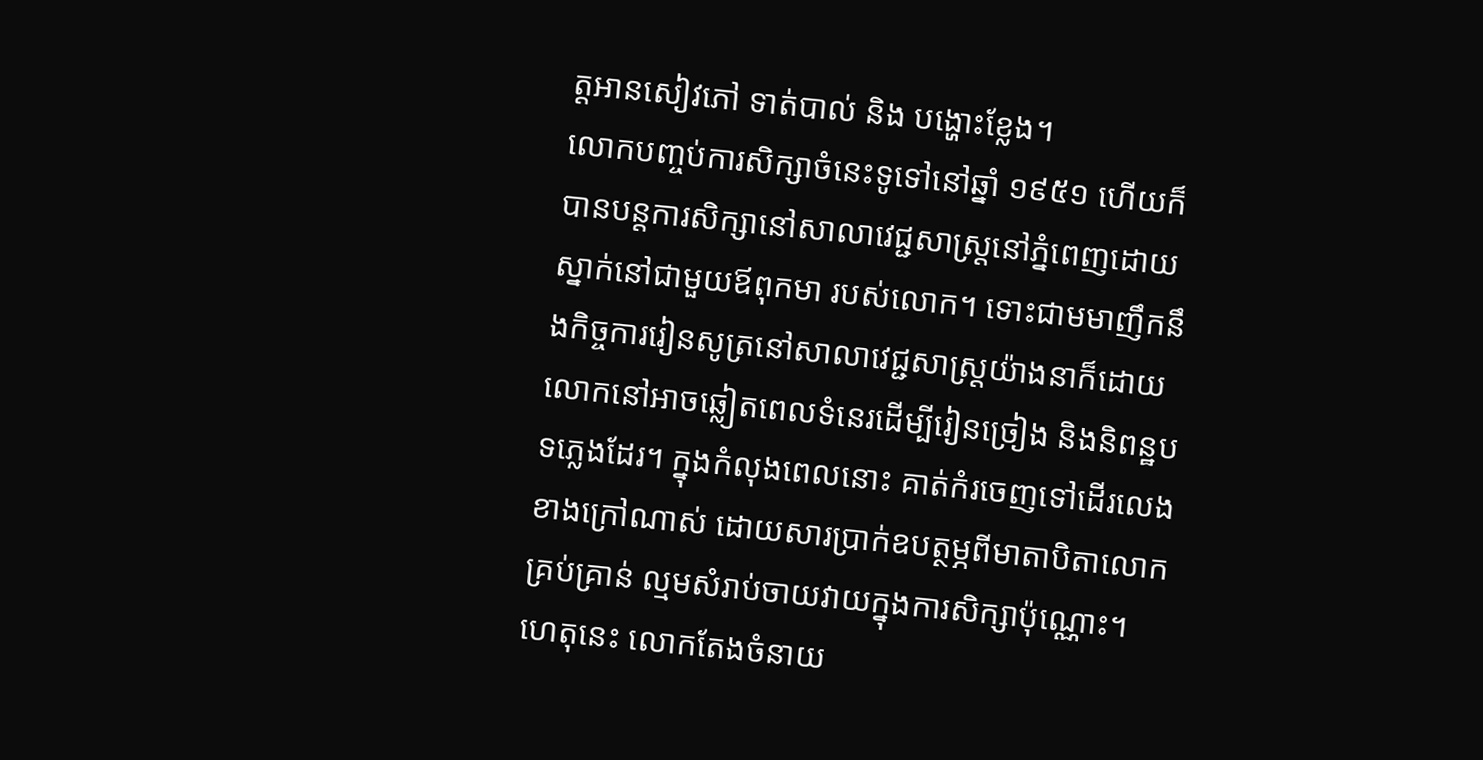ត្តអានសៀវភៅ ទាត់បាល់ និង បង្ហោះខ្លែង។
លោកបញ្ចប់ការសិក្សាចំនេះទូទៅនៅឆ្នាំ ១៩៥១ ហើយក៏បានបន្តការសិក្សានៅសាលាវេជ្ជសាស្ត្រនៅភ្នំពេញដោយស្នាក់នៅជាមួយឪពុកមា របស់លោក។ ទោះជាមមាញឹកនឹងកិច្ចការរៀនសូត្រនៅសាលាវេជ្ជសាស្ត្រយ៉ាងនាក៏ដោយ លោកនៅអាចឆ្លៀតពេលទំនេរដើម្បីរៀនច្រៀង និងនិពន្ឋបទភ្លេងដែរ។ ក្នុងកំលុងពេលនោះ គាត់កំរចេញទៅដើរលេងខាងក្រៅណាស់ ដោយសារប្រាក់ឧបត្ថម្ភពីមាតាបិតាលោកគ្រប់គ្រាន់ ល្មមសំរាប់ចាយវាយក្នុងការសិក្សាប៉ុណ្ណោះ។ ហេតុនេះ លោកតែងចំនាយ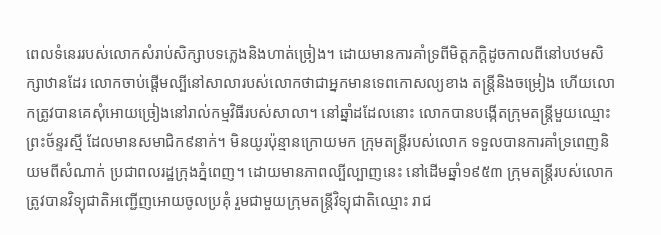ពេលទំនេររបស់លោកសំរាប់សិក្សាបទភ្លេងនិងហាត់ច្រៀង។ ដោយមានការគាំទ្រពីមិត្តភក្ដិដូចកាលពីនៅបឋមសិក្សាឋានដែរ លោកចាប់ផ្តើមល្បីនៅសាលារបស់លោកថាជាអ្នកមានទេពកោសល្យខាង តន្ត្រីនិងចម្រៀង ហើយលោកត្រូវបានគេសុំអោយច្រៀងនៅរាល់កម្មវិធីរបស់សាលា។ នៅឆ្នាំដដែលនោះ លោកបានបង្កើតក្រុមតន្ត្រីមួយឈ្មោះ ព្រះច័ន្ទរស្មី ដែលមានសមាជិក៩នាក់។ មិនយូរប៉ុន្មានក្រោយមក ក្រុមតន្ត្រីរបស់លោក ទទួលបានការគាំទ្រពេញនិយមពីសំណាក់ ប្រជាពលរដ្ឋក្រុងភ្នំពេញ។ ដោយមានភាពល្បីល្បាញនេះ នៅដើមឆ្នាំ១៩៥៣ ក្រុមតន្ត្រីរបស់លោកត្រូវបានវិទ្យុជាតិអញ្ជើញអោយចូលប្រគុំ រួមជាមួយក្រុមតន្ត្រីវិទ្យុជាតិឈ្មោះ រាជ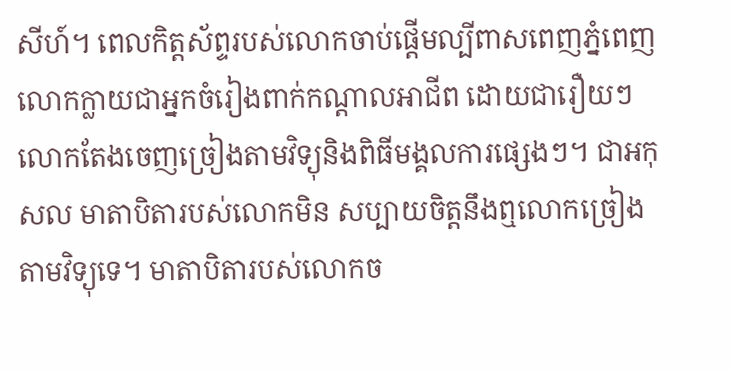សីហ៍។ ពេលកិត្តស័ព្ទរបស់លោកចាប់ផ្ដើមល្បីពាសពេញភ្នំពេញ លោកក្លាយជាអ្នកចំរៀងពាក់កណ្ដាលអាជីព ដោយជារឿយៗលោកតែងចេញច្រៀងតាមវិទ្យុនិងពិធីមង្គលការផ្សេងៗ។ ជាអកុសល មាតាបិតារបស់លោកមិន សប្បាយចិត្តនឹងឮលោកច្រៀងតាមវិទ្យុទេ។ មាតាបិតារបស់លោកច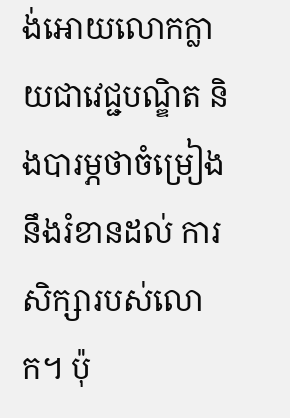ង់អោយលោកក្លាយជាវេជ្ជបណ្ឌិត និងបារម្ភថាចំម្រៀងនឹងរំខានដល់ ការសិក្សារបស់លោក។ ប៉ុ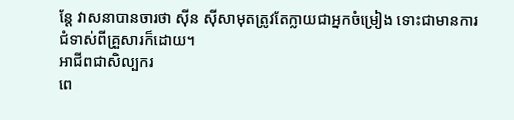ន្តែ វាសនាបានចារថា ស៊ីន ស៊ីសាមុតត្រូវតែក្លាយជាអ្នកចំម្រៀង ទោះជាមានការជំទាស់ពីគ្រួសារក៏ដោយ។
អាជីពជាសិល្បករ
ពេ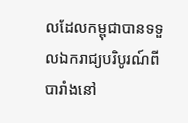លដែលកម្ពុជាបានទទួលឯករាជ្យបរិបូរណ៍ពីបារាំងនៅ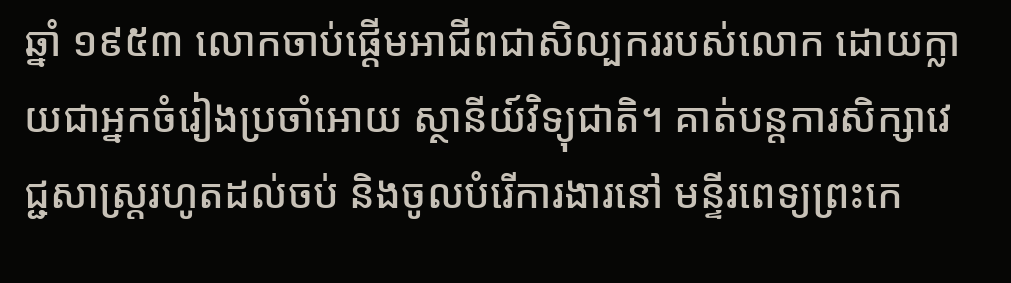ឆ្នាំ ១៩៥៣ លោកចាប់ផ្តើមអាជីពជាសិល្បកររបស់លោក ដោយក្លាយជាអ្នកចំរៀងប្រចាំអោយ ស្ថានីយ៍វិទ្យុជាតិ។ គាត់បន្តការសិក្សាវេជ្ជសាស្ត្ររហូតដល់ចប់ និងចូលបំរើការងារនៅ មន្ទីរពេទ្យព្រះកេ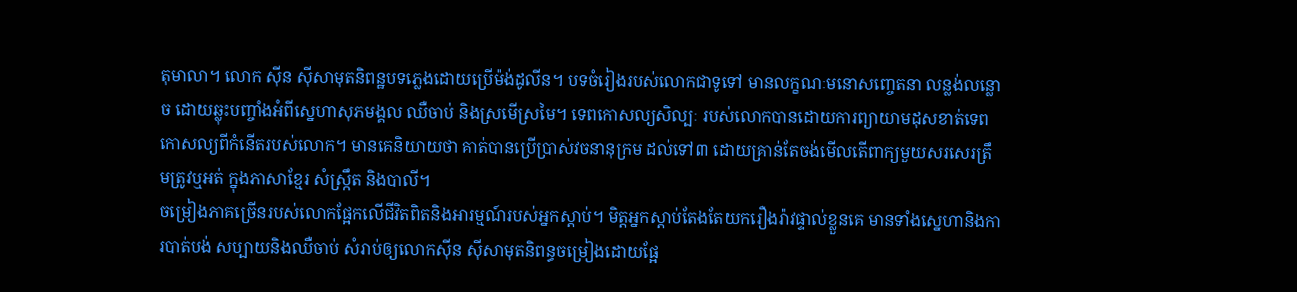តុមាលា។ លោក ស៊ីន ស៊ីសាមុតនិពន្ឋបទភ្លេងដោយប្រើម៉ង់ដូលីន។ បទចំរៀងរបស់លោកជាទូទៅ មានលក្ខណៈមនោសញ្ចេតនា លន្លង់លន្លោច ដោយឆ្លុះបញ្ចាំងអំពីស្នេហាសុភមង្គល ឈឺចាប់ និងស្រមើស្រមៃ។ ទេពកោសល្យសិល្បៈ របស់លោកបានដោយការព្យាយាមដុសខាត់ទេពកោសល្យពីកំនើតរបស់លោក។ មានគេនិយាយថា គាត់បានប្រើប្រាស់វចនានុក្រម ដល់ទៅ៣ ដោយគ្រាន់តែចង់មើលតើពាក្យមួយសរសេរត្រឹមត្រូវឬអត់ ក្នុងភាសាខ្មែរ សំស្ក្រឹត និងបាលី។
ចម្រៀងភាគច្រើនរបស់លោកផ្អែកលើជីវិតពិតនិងអារម្មណ៍របស់អ្នកស្ដាប់។ មិត្តអ្នកស្ដាប់តែងតែយករឿងរ៉ាវផ្ទាល់ខ្លួនគេ មានទាំងស្នេហានិងការបាត់បង់ សប្បាយនិងឈឺចាប់ សំរាប់ឲ្យលោកស៊ីន ស៊ីសាមុតនិពន្ធចម្រៀងដោយផ្អែ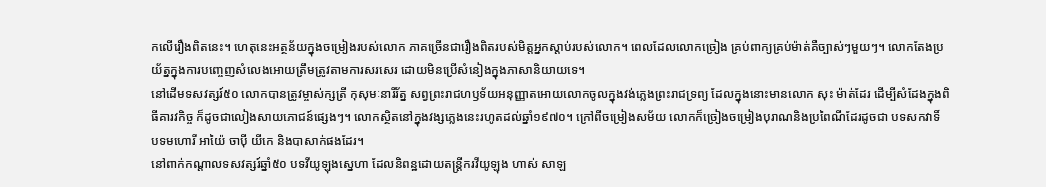កលើរឿងពិតនេះ។ ហេតុនេះអត្ថន័យក្នុងចម្រៀងរបស់លោក ភាគច្រើនជារឿងពិតរបស់មិត្តអ្នកស្ដាប់របស់លោក។ ពេលដែលលោកច្រៀង គ្រប់ពាក្យគ្រប់ម៉ាត់គឺច្បាស់ៗមួយៗ។ លោកតែងប្រយ័ត្នក្នុងការបញ្ចេញសំលេងអោយត្រឹមត្រូវតាមការសរសេរ ដោយមិនប្រើសំនៀងក្នុងភាសានិយាយទេ។
នៅដើមទសវត្សរ៍៥០ លោកបានត្រូវម្ចាស់ក្សត្រី កុសុមៈនារីរ័ត្ន សព្វព្រះរាជហឫទ័យអនុញ្ញាតអោយលោកចូលក្នុងវង់ភ្លេងព្រះរាជទ្រព្យ ដែលក្នុងនោះមានលោក សុះ ម៉ាត់ដែរ ដើម្បីសំដែងក្នុងពិធីគារវកិច្ច ក៏ដូចជាលៀងសាយភោជន៍ផ្សេងៗ។ លោកស្ថិតនៅក្នុងវង្សភ្លេងនេះរហូតដល់ឆ្នាំ១៩៧០។ ក្រៅពីចម្រៀងសម័យ លោកក៏ច្រៀងចម្រៀងបុរាណនិងប្រពៃណីដែរដូចជា បទសកវាទិ៍ បទមហោរី អាយ៉ៃ ចាប៉ី យីកេ និងបាសាក់ផងដែរ។
នៅពាក់កណ្ដាលទសវត្សរ៍ឆ្នាំ៥០ បទវីយូឡុងស្នេហា ដែលនិពន្ឋដោយតន្រ្តីករវីយូឡុង ហាស់ សាឡ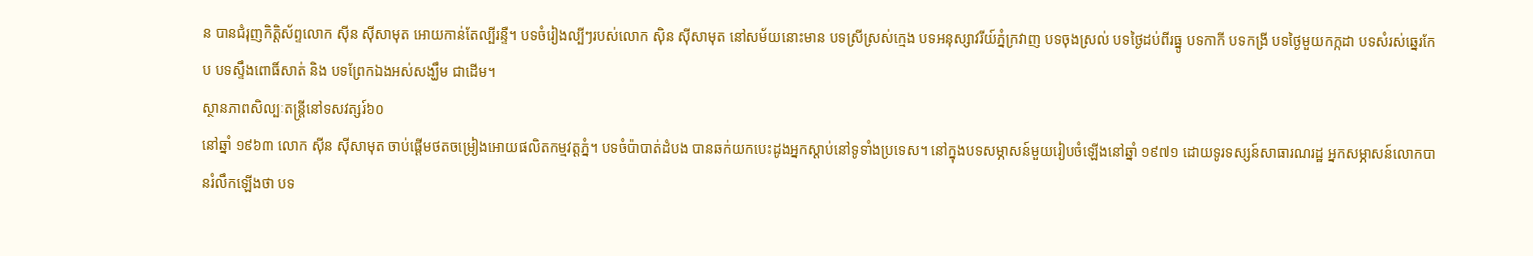ន បានជំរុញកិត្តិស័ព្ទលោក ស៊ីន ស៊ីសាមុត អោយកាន់តែល្បីរន្ទឺ។ បទចំរៀងល្បីៗរបស់លោក ស៊ិន ស៊ីសាមុត នៅសម័យនោះមាន បទស្រីស្រស់ក្មេង បទអនុស្សាវរីយ៍ភ្នំក្រវាញ បទចុងស្រល់ បទថ្ងៃដប់ពីរធ្នូ បទកាកី បទកង្រី បទថ្ងៃមួយកក្កដា បទសំរស់ឆ្នេរកែប បទស្ទឹងពោធិ៍សាត់ និង បទព្រែកឯងអស់សង្ឃឹម ជាដើម។
ស្ថានភាពសិល្បៈតន្ត្រីនៅទសវត្សរ៍៦០
នៅឆ្នាំ ១៩៦៣ លោក ស៊ីន ស៊ីសាមុត ចាប់ផ្តើមថតចម្រៀងអោយផលិតកម្មវត្តភ្នំ។ បទចំប៉ាបាត់ដំបង បានឆក់យកបេះដូងអ្នកស្តាប់នៅទូទាំងប្រទេស។ នៅក្នុងបទសម្ភាសន៍មួយរៀបចំឡើងនៅឆ្នាំ ១៩៧១ ដោយទូរទស្សន៍សាធារណរដ្ឋ អ្នកសម្ភាសន៍លោកបានរំលឹកឡើងថា បទ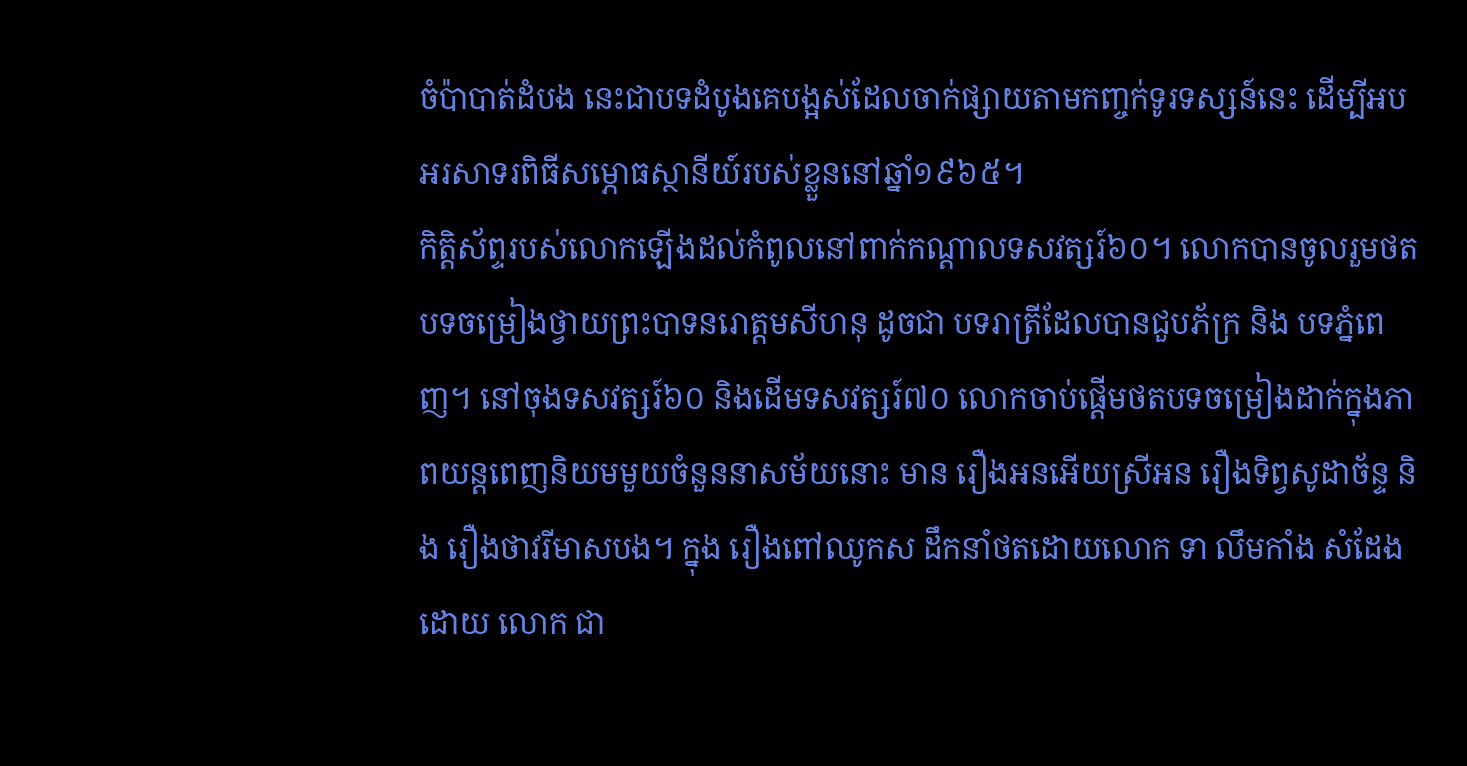ចំប៉ាបាត់ដំបង នេះជាបទដំបូងគេបង្អស់ដែលចាក់ផ្សាយតាមកញ្ចក់ទូរទស្សន៍នេះ ដើម្បីអបអរសាទរពិធីសម្ភោធស្ថានីយ៍របស់ខ្លួននៅឆ្នាំ១៩៦៥។
កិត្តិស័ព្ទរបស់លោកឡើងដល់កំពូលនៅពាក់កណ្តាលទសវត្សរ៍៦០។ លោកបានចូលរួមថតបទចម្រៀងថ្វាយព្រះបាទនរោត្តមសីហនុ ដូចជា បទរាត្រីដែលបានជួបភ័ក្រ និង បទភ្នំពេញ។ នៅចុងទសវត្សរ៍៦០ និងដើមទសវត្សរ៍៧០ លោកចាប់ផ្តើមថតបទចម្រៀងដាក់ក្នុងភាពយន្តពេញនិយមមួយចំនួននាសម័យនោះ មាន រឿងអនអើយស្រីអន រឿងទិព្វសូដាច័ន្ទ និង រឿងថាវរីមាសបង។ ក្នុង រឿងពៅឈូកស ដឹកនាំថតដោយលោក ទា លឹមកាំង សំដែងដោយ លោក ជា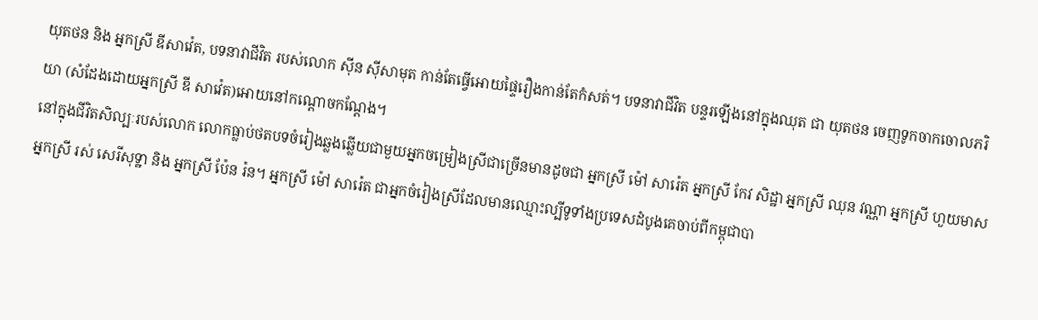យុតថន និង អ្នកស្រី ឌីសាវ៉េត, បទនាវាជីវិត របស់លោក ស៊ីន ស៊ីសាមុត កាន់តែធ្វើអោយផ្ទៃរឿងកាន់តែកំសត់។ បទនាវាជីវិត បន្ទរឡើងនៅក្នុងឈុត ជា យុតថន ចេញទូកចាកចោលភរិយា (សំដែងដោយអ្នកស្រី ឌី សាវ៉េត)អោយនៅកណ្តោចកណ្តែង។
នៅក្នុងជីវិតសិល្បៈរបស់លោក លោកធ្លាប់ថតបទចំរៀងឆ្លងឆ្លើយជាមួយអ្នកចម្រៀងស្រីជាច្រើនមានដូចជា អ្នកស្រី ម៉ៅ សារ៉េត អ្នកស្រី កែវ សិដ្ឋា អ្នកស្រី ឈុន វណ្ណា អ្នកស្រី ហួយមាស អ្នកស្រី រស់ សេរីសុទ្ឋា និង អ្នកស្រី ប៉ែន រ៉ន។ អ្នកស្រី ម៉ៅ សារ៉េត ជាអ្នកចំរៀងស្រីដែលមានឈ្មោះល្បីទូទាំងប្រទេសដំបូងគេចាប់ពីកម្ពុជាបា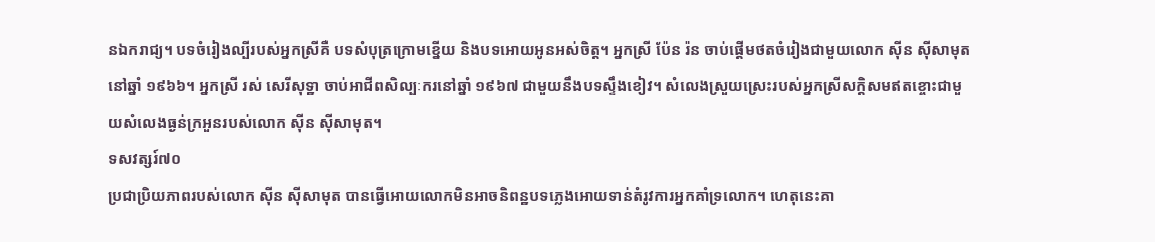នឯករាជ្យ។ បទចំរៀងល្បីរបស់អ្នកស្រីគឺ បទសំបុត្រក្រោមខ្នើយ និងបទអោយអូនអស់ចិត្ត។ អ្នកស្រី ប៉ែន រ៉ន ចាប់ផ្តើមថតចំរៀងជាមួយលោក ស៊ីន ស៊ីសាមុត នៅឆ្នាំ ១៩៦៦។ អ្នកស្រី រស់ សេរីសុទ្ឋា ចាប់អាជីពសិល្បៈករនៅឆ្នាំ ១៩៦៧ ជាមួយនឹងបទស្ទឹងខៀវ។ សំលេងស្រួយស្រេះរបស់អ្នកស្រីសក្តិសមឥតខ្ចោះជាមួយសំលេងធ្ងន់ក្រអួនរបស់លោក ស៊ីន ស៊ីសាមុត។
ទសវត្សរ៍៧០
ប្រជាប្រិយភាពរបស់លោក ស៊ីន ស៊ីសាមុត បានធ្វើអោយលោកមិនអាចនិពន្ឋបទភ្លេងអោយទាន់តំរូវការអ្នកគាំទ្រលោក។ ហេតុនេះគា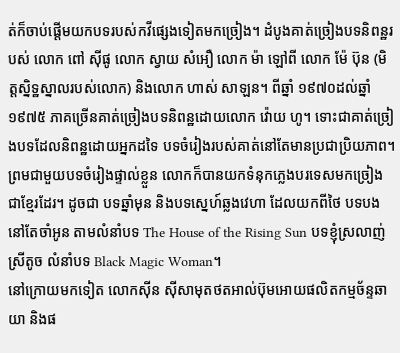ត់ក៏ចាប់ផ្តើមយកបទរបស់កវីផ្សេងទៀតមកច្រៀង។ ដំបូងគាត់ច្រៀងបទនិពន្ឋរបស់ លោក ពៅ ស៊ីផូ លោក ស្វាយ សំអឿ លោក ម៉ា ឡៅពី លោក ម៉ែ ប៊ុន (មិត្តស្និទ្ឋស្នាលរបស់លោក) និងលោក ហាស់ សាឡន។ ពីឆ្នាំ ១៩៧០ដល់ឆ្នាំ ១៩៧៥ ភាគច្រើនគាត់ច្រៀងបទនិពន្ឋដោយលោក វ៉ោយ ហូ។ ទោះជាគាត់ច្រៀងបទដែលនិពន្ឋដោយអ្នកដទៃ បទចំរៀងរបស់គាត់នៅតែមានប្រជាប្រិយភាព។ ព្រមជាមួយបទចំរៀងផ្ទាល់ខ្លួន លោកក៏បានយកទំនុកភ្លេងបរទេសមកច្រៀងជាខ្មែរដែរ។ ដូចជា បទឆ្នាំមុន និងបទស្នេហ៍ឆ្លងវេហា ដែលយកពីថៃ បទបងនៅតែចាំអូន តាមលំនាំបទ The House of the Rising Sun បទខ្ញុំស្រលាញ់ស្រីតូច លំនាំបទ Black Magic Woman។
នៅក្រោយមកទៀត លោកស៊ីន ស៊ីសាមុតថតអាល់ប៊ុមអោយផលិតកម្មច័ន្ទឆាយា និងផ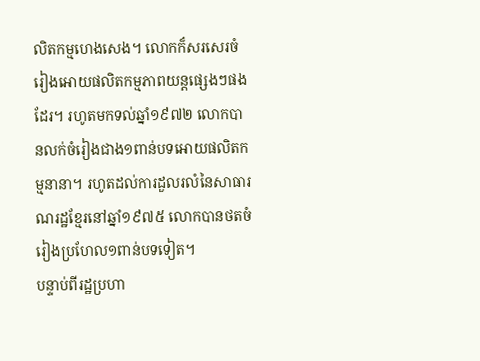លិតកម្មហេងសេង។ លោកក៏សរសេរចំរៀងអោយផលិតកម្មភាពយន្តផ្សេងៗផងដែរ។ រហូតមកទល់ឆ្នាំ១៩៧២ លោកបានលក់ចំរៀងជាង១ពាន់បទអោយផលិតកម្មនានា។ រហូតដល់ការដួលរលំនៃសាធារណរដ្ឋខ្មែរនៅឆ្នាំ១៩៧៥ លោកបានថតចំរៀងប្រហែល១ពាន់បទទៀត។
បន្ទាប់ពីរដ្ឋប្រហា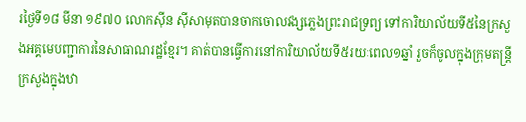រថ្ងៃទី១៨ មីនា ១៩៧០ លោកស៊ីន ស៊ីសាមុតបានចាកចោលវង្សភ្លេងព្រះរាជទ្រព្យ ទៅការិយាល័យទី៥នៃក្រសួងអគ្គមេបញ្ជាការនៃសាធាណរដ្ឋខ្មែរ។ គាត់បានធ្វើការនៅការិយាល័យទី៥រយៈពេល១ឆ្នាំ រួចក៏ចូលក្នុងក្រុមតន្ត្រីក្រសួងក្នុងឋា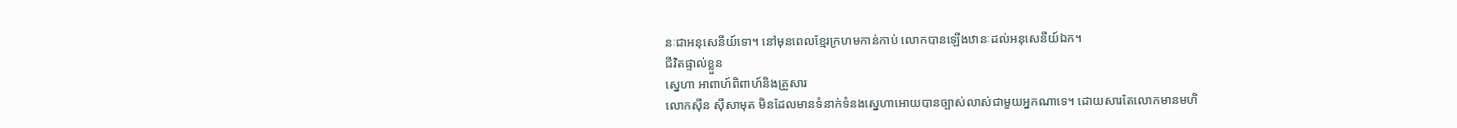នៈជាអនុសេនីយ៍ទោ។ នៅមុនពេលខ្មែរក្រហមកាន់កាប់ លោកបានឡើងឋានៈដល់អនុសេនីយ៍ឯក។
ជីវិតផ្ទាល់ខ្លួន
ស្នេហា អាពាហ៍ពិពាហ៍និងគ្រួសារ
លោកស៊ីន ស៊ីសាមុត មិនដែលមានទំនាក់ទំនងស្នេហាអោយបានច្បាស់លាស់ជាមួយអ្នកណាទេ។ ដោយសារតែលោកមានមហិ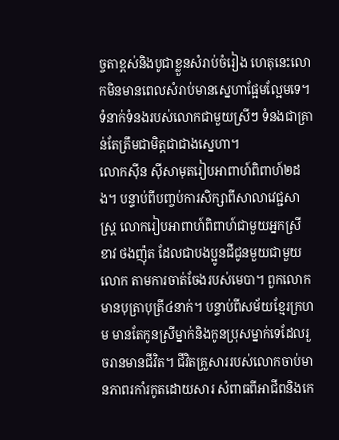ច្ចតាខ្ពស់និងបូជាខ្លួនសំរាប់ចំរៀង ហេតុនេះលោកមិនមានពេលសំរាប់មានស្នេហាផ្អែមល្អែមទេ។ ទំនាក់ទំនងរបស់លោកជាមួយស្រីៗ ទំនងជាគ្រាន់តែត្រឹមជាមិត្តជាជាងស្នេហា។
លោកស៊ីន ស៊ីសាមុតរៀបអាពាហ៍ពិពាហ៍២ដង។ បន្ទាប់ពីបញ្ចប់ការសិក្សាពីសាលាវេជ្ជសាស្ត្រ លោករៀបអាពាហ៍ពិពាហ៍ជាមួយអ្នកស្រី ខាវ ថងញ៉ុត ដែលជាបងប្អូនជីជូនមួយជាមួយលោក តាមការចាត់ចែងរបស់មេបា។ ពួកលោកមានបុត្រាបុត្រី៤នាក់។ បន្ទាប់ពីសម័យខ្មែរក្រហម មានតែកូនស្រីម្នាក់និងកូនប្រុសម្នាក់ទេដែលរួចរានមានជីវិត។ ជីវិតគ្រួសាររបស់លោកចាប់មានភាពរកាំរកូតដោយសារ សំពាធពីអាជីពនិងកេ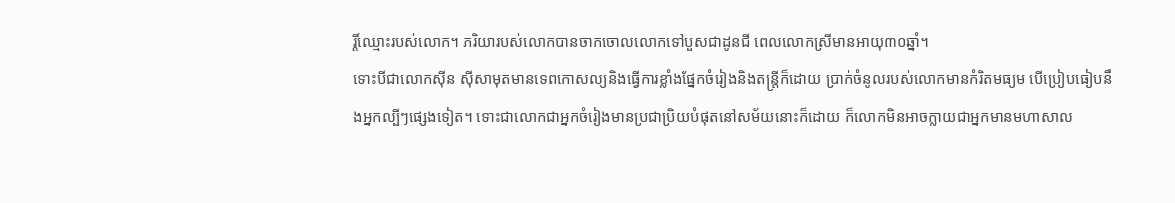រ្តិ៍ឈ្មោះរបស់លោក។ ភរិយារបស់លោកបានចាកចោលលោកទៅបួសជាដូនជី ពេលលោកស្រីមានអាយុ៣០ឆ្នាំ។
ទោះបីជាលោកស៊ីន ស៊ីសាមុតមានទេពកោសល្យនិងធ្វើការខ្លាំងផ្នែកចំរៀងនិងតន្ត្រីក៏ដោយ ប្រាក់ចំនូលរបស់លោកមានកំរិតមធ្យម បើប្រៀបធៀបនឹងអ្នកល្បីៗផ្សេងទៀត។ ទោះជាលោកជាអ្នកចំរៀងមានប្រជាប្រិយបំផុតនៅសម័យនោះក៏ដោយ ក៏លោកមិនអាចក្លាយជាអ្នកមានមហាសាល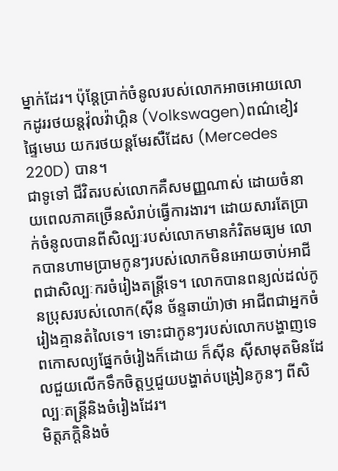ម្នាក់ដែរ។ ប៉ុន្តែប្រាក់ចំនូលរបស់លោកអាចអោយលោកដូររថយន្តវ៉ុលវ៉ាហ្គិន (Volkswagen)ពណ៌ខៀវផ្ទៃមេឃ យករថយន្តមែរសឺដែស (Mercedes 220D) បាន។
ជាទូទៅ ជីវិតរបស់លោកគឺសមញ្ញណាស់ ដោយចំនាយពេលភាគច្រើនសំរាប់ធ្វើការងារ។ ដោយសារតែប្រាក់ចំនូលបានពីសិល្បៈរបស់លោកមានកំរិតមធ្យម លោកបានហាមប្រាមកូនៗរបស់លោកមិនអោយចាប់អាជីពជាសិល្បៈករចំរៀងតន្ត្រីទេ។ លោកបានពន្យល់ដល់កូនប្រុសរបស់លោក(ស៊ីន ច័ន្ទឆាយ៉ា)ថា អាជីពជាអ្នកចំរៀងគ្មានតំលៃទេ។ ទោះជាកូនៗរបស់លោកបង្ហាញទេពកោសល្យផ្នែកចំរៀងក៏ដោយ ក៏ស៊ីន ស៊ីសាមុតមិនដែលជួយលើកទឹកចិត្តឬជួយបង្ហាត់បង្រៀនកូនៗ ពីសិល្បៈតន្ត្រីនិងចំរៀងដែរ។
មិត្តភក្តិនិងចំ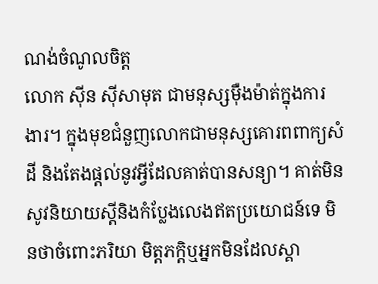ណង់ចំណូលចិត្ត
លោក ស៊ីន ស៊ីសាមុត ជាមនុស្សម៉ឺងម៉ាត់ក្នុងការងារ។ ក្នុងមុខជំនួញលោកជាមនុស្សគោរពពាក្យសំដី និងតែងផ្តល់នូវអ្វីដែលគាត់បានសន្យា។ គាត់មិនសូវនិយាយស្តីនិងកំប្លែងលេងឥតប្រយោជន៍ទេ មិនថាចំពោះភរិយា មិត្តភក្តិឬអ្នកមិនដែលស្គា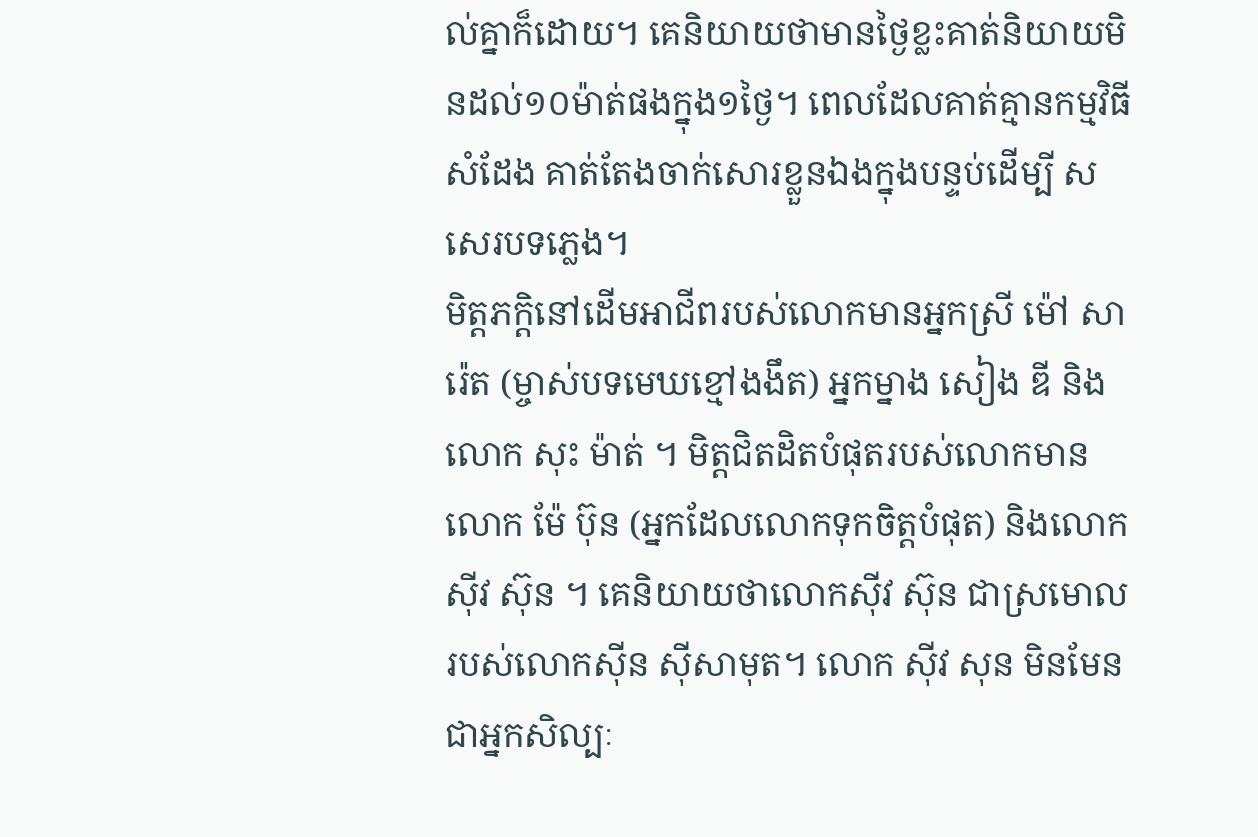ល់គ្នាក៏ដោយ។ គេនិយាយថាមានថ្ងៃខ្លះគាត់និយាយមិនដល់១០ម៉ាត់ផងក្នុង១ថ្ងៃ។ ពេលដែលគាត់គ្មានកម្មវិធីសំដែង គាត់តែងចាក់សោរខ្លួនឯងក្នុងបន្ទប់ដើម្បី សសេរបទភ្លេង។
មិត្តភក្តិនៅដើមអាជីពរបស់លោកមានអ្នកស្រី ម៉ៅ សារ៉េត (ម្ចាស់បទមេឃខ្មៅងងឹត) អ្នកម្នាង សៀង ឌី និងលោក សុះ ម៉ាត់ ។ មិត្តជិតដិតបំផុតរបស់លោកមាន លោក ម៉ែ ប៊ុន (អ្នកដែលលោកទុកចិត្តបំផុត) និងលោក ស៊ីវ ស៊ុន ។ គេនិយាយថាលោកស៊ីវ ស៊ុន ជាស្រមោលរបស់លោកស៊ីន ស៊ីសាមុត។ លោក ស៊ីវ សុន មិនមែនជាអ្នកសិល្បៈ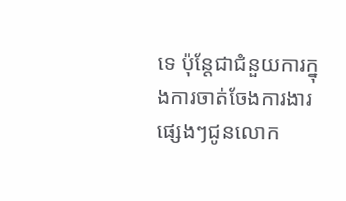ទេ ប៉ុន្តែជាជំនួយការក្នុងការចាត់ចែងការងារផ្សេងៗជូនលោក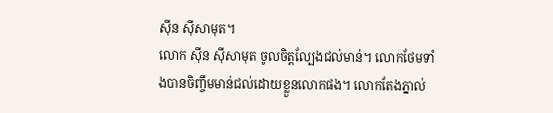ស៊ីន ស៊ីសាមុត។
លោក ស៊ីន ស៊ីសាមុត ចូលចិត្តល្បែងជល់មាន់។ លោកថែមទាំងបានចិញ្ចឹមមាន់ជល់ដោយខ្លួនលោកផង។ លោកតែងភ្នាល់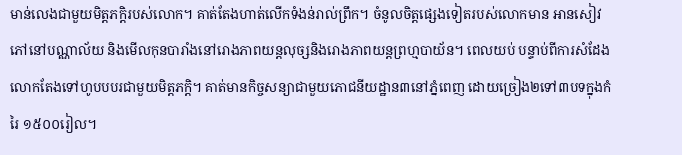មាន់លេងជាមួយមិត្តភក្តិរបស់លោក។ គាត់តែងហាត់លើកទំងន់រាល់ព្រឹក។ ចំនូលចិត្តផ្សេងទៀតរបស់លោកមាន អានសៀវភៅនៅបណ្ណាល័យ និងមើលកុនបារាំងនៅរោងភាពយន្តលុច្សនិងរោងភាពយន្តព្រហ្មបាយ័ន។ ពេលយប់ បន្ទាប់ពីការសំដែង លោកតែងទៅហូបបបរជាមួយមិត្តភក្តិ។ គាត់មានកិច្ចសន្យាជាមួយភោជនីយដ្ឋាន៣នៅភ្នំពេញ ដោយច្រៀង២ទៅ៣បទក្នុងកំរៃ ១៥០០រៀល។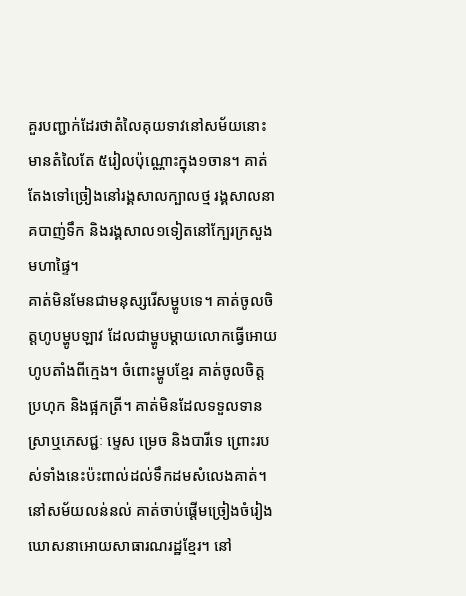គួរបញ្ជាក់ដែរថាតំលៃគុយទាវនៅសម័យនោះមានតំលៃតែ ៥រៀលប៉ុណ្ណោះក្នុង១ចាន។ គាត់តែងទៅច្រៀងនៅរង្គសាលក្បាលថ្ម រង្គសាលនាគបាញ់ទឹក និងរង្គសាល១ទៀតនៅក្បែរក្រសួងមហាផ្ទៃ។
គាត់មិនមែនជាមនុស្សរើសម្ហូបទេ។ គាត់ចូលចិត្តហូបម្ហូបឡាវ ដែលជាម្ហូបម្ដាយលោកធ្វើអោយហូបតាំងពីក្មេង។ ចំពោះម្ហូបខ្មែរ គាត់ចូលចិត្តប្រហុក និងផ្អកត្រី។ គាត់មិនដែលទទួលទានស្រាឬភេសជ្ជៈ ម្ទេស ម្រេច និងបារីទេ ព្រោះរបស់ទាំងនេះប៉ះពាល់ដល់ទឹកដមសំលេងគាត់។
នៅសម័យលន់នល់ គាត់ចាប់ផ្តើមច្រៀងចំរៀងឃោសនាអោយសាធារណរដ្ឋខ្មែរ។ នៅ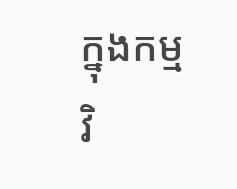ក្នុងកម្មវិ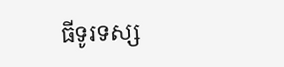ធីទូរទស្ស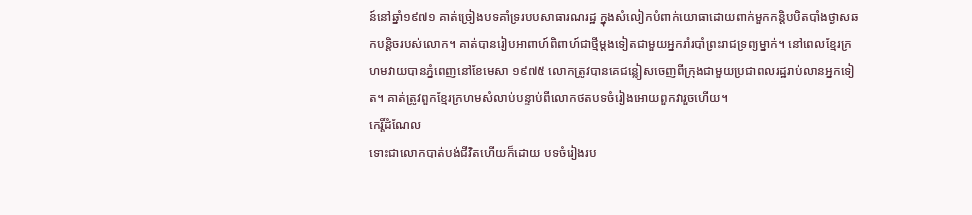ន៍នៅឆ្នាំ១៩៧១ គាត់ច្រៀងបទគាំទ្ររបបសាធារណរដ្ឋ ក្នុងសំលៀកបំពាក់យោធាដោយពាក់មួកកន្តិបបិតបាំងថ្ងាសឆកបន្តិចរបស់លោក។ គាត់បានរៀបអាពាហ៍ពិពាហ៍ជាថ្មីម្តងទៀតជាមួយអ្នករាំរបាំព្រះរាជទ្រព្យម្នាក់។ នៅពេលខ្មែរក្រហមវាយបានភ្នំពេញនៅខែមេសា ១៩៧៥ លោកត្រូវបានគេជន្លៀសចេញពីក្រុងជាមួយប្រជាពលរដ្ឋរាប់លានអ្នកទៀត។ គាត់ត្រូវពួកខ្មែរក្រហមសំលាប់បន្ទាប់ពីលោកថតបទចំរៀងអោយពួកវារួចហើយ។
កេរ្តិ៍ដំណែល
ទោះជាលោកបាត់បង់ជីវិតហើយក៏ដោយ បទចំរៀងរប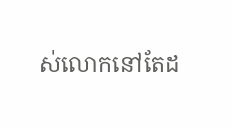ស់លោកនៅតែដ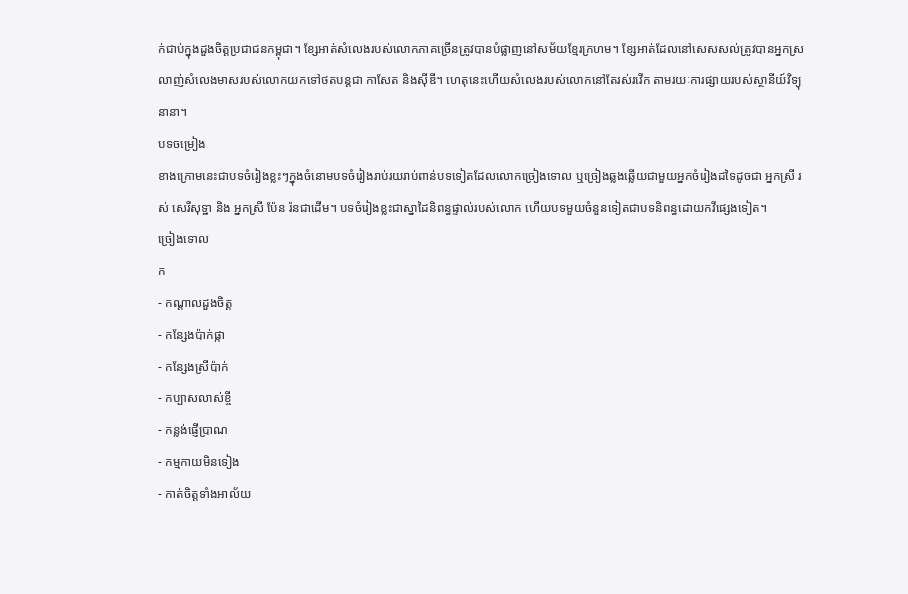ក់ជាប់ក្នុងដួងចិត្តប្រជាជនកម្ពុជា។ ខ្សែអាត់សំលេងរបស់លោកភាគច្រើនត្រូវបានបំផ្លាញនៅសម័យខ្មែរក្រហម។ ខ្សែអាត់ដែលនៅសេសសល់ត្រូវបានអ្នកស្រលាញ់សំលេងមាសរបស់លោកយកទៅថតបន្តជា កាសែត និងស៊ីឌី។ ហេតុនេះហើយសំលេងរបស់លោកនៅតែរស់រវើក តាមរយៈការផ្សាយរបស់ស្ថានីយ៍វិទ្យុនានា។
បទចម្រៀង
ខាងក្រោមនេះជាបទចំរៀងខ្លះៗក្នុងចំនោមបទចំរៀងរាប់រយរាប់ពាន់បទទៀតដែលលោកច្រៀងទោល ឬច្រៀងឆ្លងឆ្លើយជាមួយអ្នកចំរៀងដទៃដូចជា អ្នកស្រី រស់ សេរីសុទ្ឋា និង អ្នកស្រី ប៉ែន រ៉នជាដើម។ បទចំរៀងខ្លះជាស្នាដៃនិពន្ធផ្ទាល់របស់លោក ហើយបទមួយចំនួនទៀតជាបទនិពន្ធដោយកវីផ្សេងទៀត។
ច្រៀងទោល
ក
- កណ្តាលដួងចិត្ត
- កន្សែងប៉ាក់ផ្កា
- កន្សែងស្រីប៉ាក់
- កប្បាសលាស់ខ្ចី
- កន្លង់ផ្ញើប្រាណ
- កម្មកាយមិនទៀង
- កាត់ចិត្តទាំងអាល័យ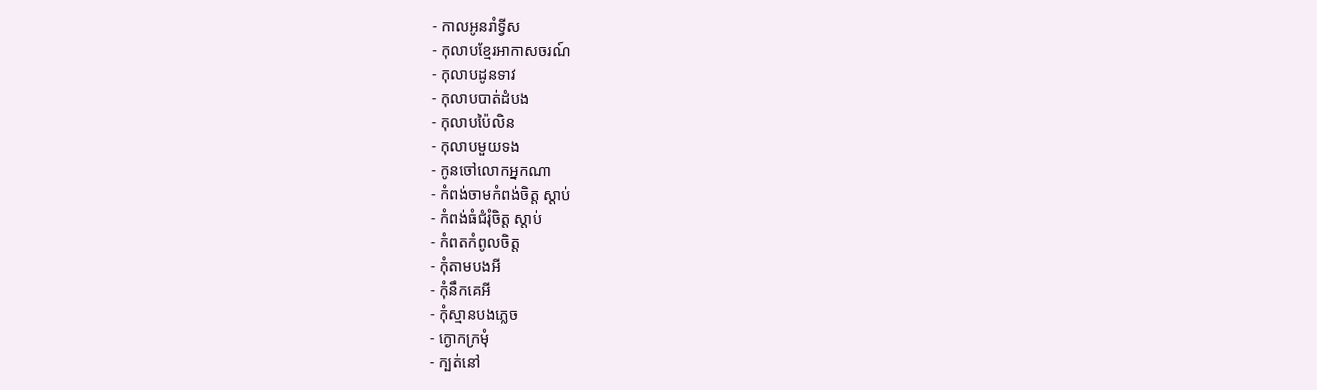- កាលអូនរាំទ្វីស
- កុលាបខ្មែរអាកាសចរណ៍
- កុលាបដូនទាវ
- កុលាបបាត់ដំបង
- កុលាបប៉ៃលិន
- កុលាបមួយទង
- កូនចៅលោកអ្នកណា
- កំពង់ចាមកំពង់ចិត្ត ស្ដាប់
- កំពង់ធំជំរុំចិត្ត ស្តាប់
- កំពតកំពូលចិត្ត
- កុំតាមបងអី
- កុំនឹកគេអី
- កុំស្មានបងភ្លេច
- ក្ងោកក្រមុំ
- ក្បត់នៅ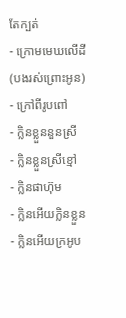តែក្បត់
- ក្រោមមេឃលើដី (បងរស់ព្រោះអូន)
- ក្រៅពីរូបពៅ
- ក្លិនខ្លួននួនស្រី
- ក្លិនខ្លួនស្រីខ្មៅ
- ក្លិនផាហ៊ុម
- ក្លិនអើយក្លិនខ្លួន
- ក្លិនអើយក្រអូប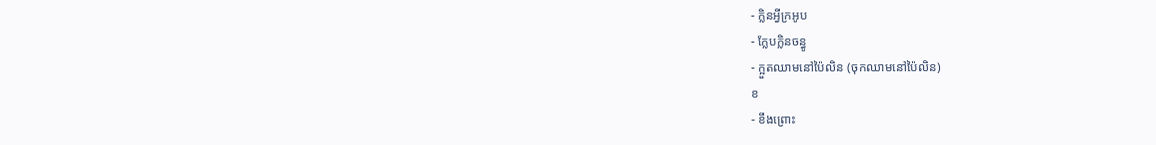- ក្លិនអ្វីក្រអូប
- ក្លែបក្លិនចន្ធូ
- ក្អួតឈាមនៅប៉ៃលិន (ចុកឈាមនៅប៉ៃលិន)
ខ
- ខឹងព្រោះ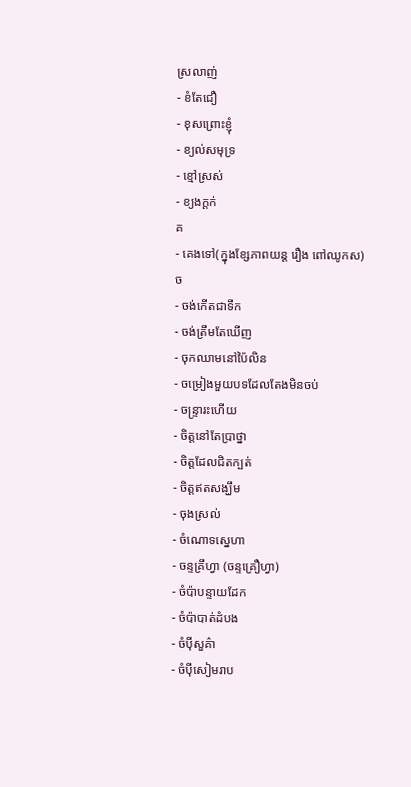ស្រលាញ់
- ខំតែជឿ
- ខុសព្រោះខ្ញុំ
- ខ្យល់សមុទ្រ
- ខ្មៅស្រស់
- ខ្យងក្តក់
គ
- គេងទៅ(ក្នុងខ្សែភាពយន្ត រឿង ពៅឈូកស)
ច
- ចង់កើតជាទឹក
- ចង់ត្រឹមតែឃើញ
- ចុកឈាមនៅប៉ៃលិន
- ចម្រៀងមួយបទដែលតែងមិនចប់
- ចន្ទ្រារះហើយ
- ចិត្តនៅតែប្រាថ្នា
- ចិត្តដែលជិតក្បត់
- ចិត្តឥតសង្ឃឹម
- ចុងស្រល់
- ចំណោទស្នេហា
- ចន្ទគ្រឹហ្វា (ចន្ទគ្រឿហ្វា)
- ចំប៉ាបន្ទាយដែក
- ចំប៉ាបាត់ដំបង
- ចំប៉ីសួគ៌ា
- ចំប៉ីសៀមរាប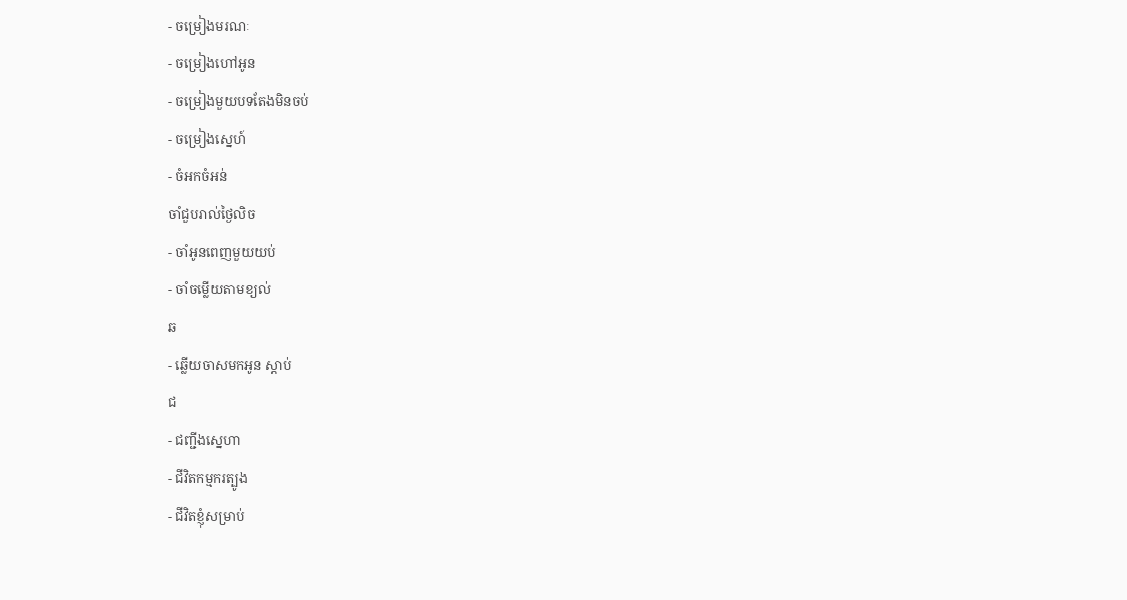- ចម្រៀងមរណៈ
- ចម្រៀងហៅអូន
- ចម្រៀងមួយបទតែងមិនចប់
- ចម្រៀងស្នេហ៍
- ចំអកចំអន់
ចាំជួបរាល់ថ្ងៃលិច
- ចាំអូនពេញមួយយប់
- ចាំចម្លើយតាមខ្យល់
ឆ
- ឆ្លើយចាសមកអូន ស្តាប់
ជ
- ជញ្ជីងស្នេហា
- ជីវិតកម្មករត្បូង
- ជីវិតខ្ញុំសម្រាប់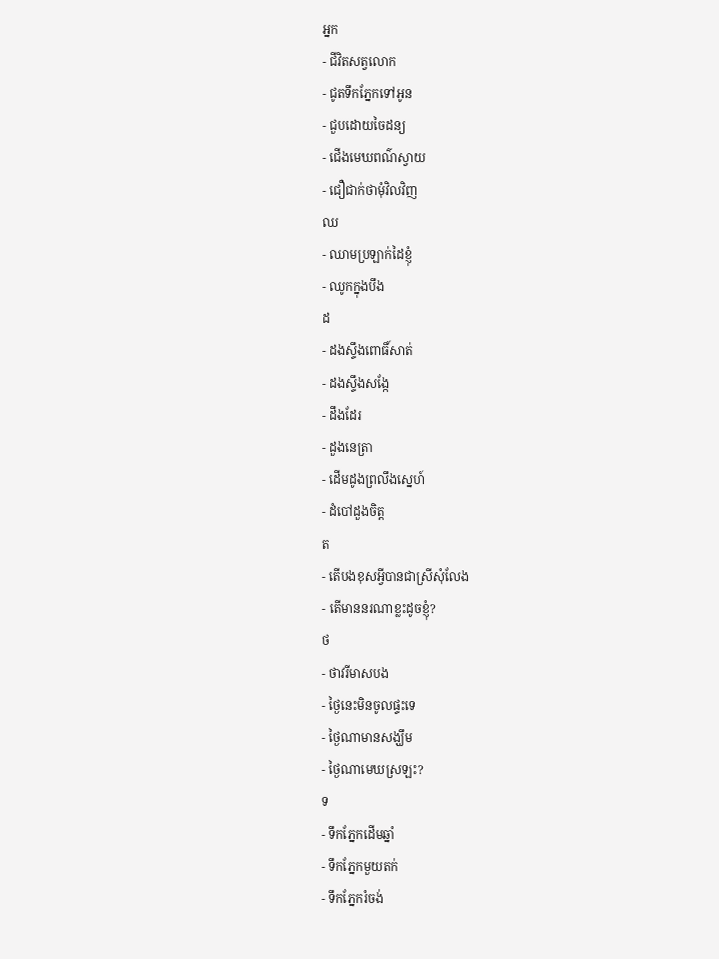អ្នក
- ជីវិតសត្វលោក
- ជូតទឹកភ្នែកទៅអូន
- ជួបដោយចៃដន្យ
- ជើងមេឃពណ៌ស្វាយ
- ជឿជាក់ថាមុំវិលវិញ
ឈ
- ឈាមប្រឡាក់ដៃខ្ញុំ
- ឈូកក្នុងបឹង
ដ
- ដងស្ទឹងពោធិ៍សាត់
- ដងស្ទឹងសង្កែ
- ដឹងដែរ
- ដួងនេត្រា
- ដើមដូងព្រលឹងស្នេហ៍
- ដំបៅដួងចិត្ត
ត
- តើបងខុសអ្វីបានជាស្រីសុំលែង
- តើមាននរណាខ្លះដូចខ្ញុំ?
ថ
- ថាវរីមាសបង
- ថ្ងៃនេះមិនចូលផ្ទះទេ
- ថ្ងៃណាមានសង្ឃឹម
- ថ្ងៃណាមេឃស្រឡះ?
ទ
- ទឹកភ្នែកដើមឆ្នាំ
- ទឹកភ្នែកមួយតក់
- ទឹកភ្នែករំចង់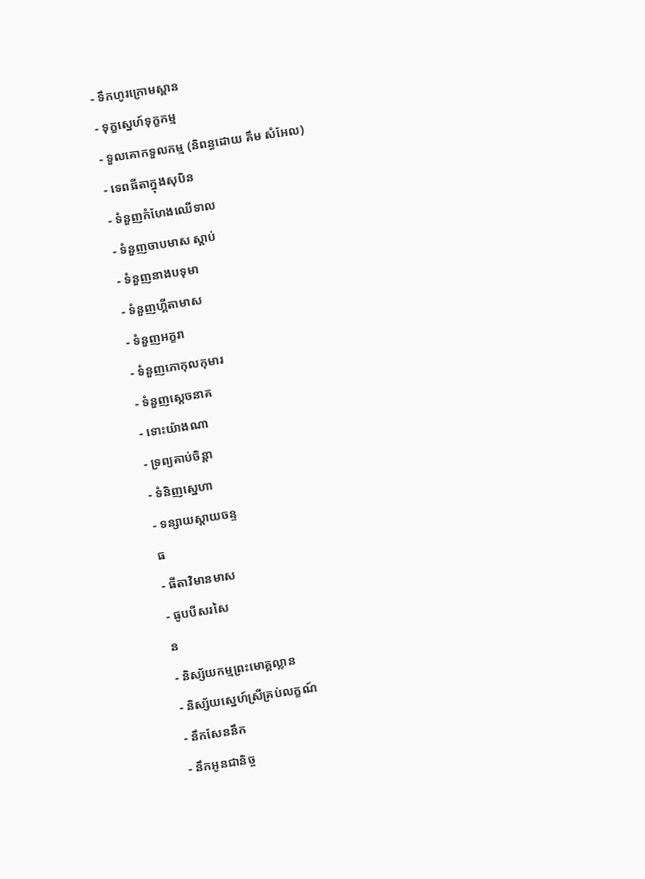- ទឹកហូរក្រោមស្ពាន
- ទុក្ខស្នេហ៍ទុក្ខកម្ម
- ទួលគោកទួលកម្ម (និពន្ធដោយ គឹម សំអែល)
- ទេពធីតាក្នុងសុបិន
- ទំនួញកំហែងឈើទាល
- ទំនួញចាបមាស ស្តាប់
- ទំនួញនាងបទុមា
- ទំនួញហ្គីតាមាស
- ទំនួញអក្ខរា
- ទំនួញភោកុលកុមារ
- ទំនួញស្ដេចនាគ
- ទោះយ៉ាងណា
- ទ្រព្យគាប់ចិន្តា
- ទំនិញស្នេហា
- ទន្សាយស្តាយចន្ទ
ធ
- ធីតាវិមានមាស
- ធូបបីសរសៃ
ន
- និស្ស័យកម្មព្រះមោគ្គល្លាន
- និស្ស័យស្នេហ៍ស្រីគ្រប់លក្ខណ៍
- នឹកសែននឹក
- នឹកអូនជានិច្ច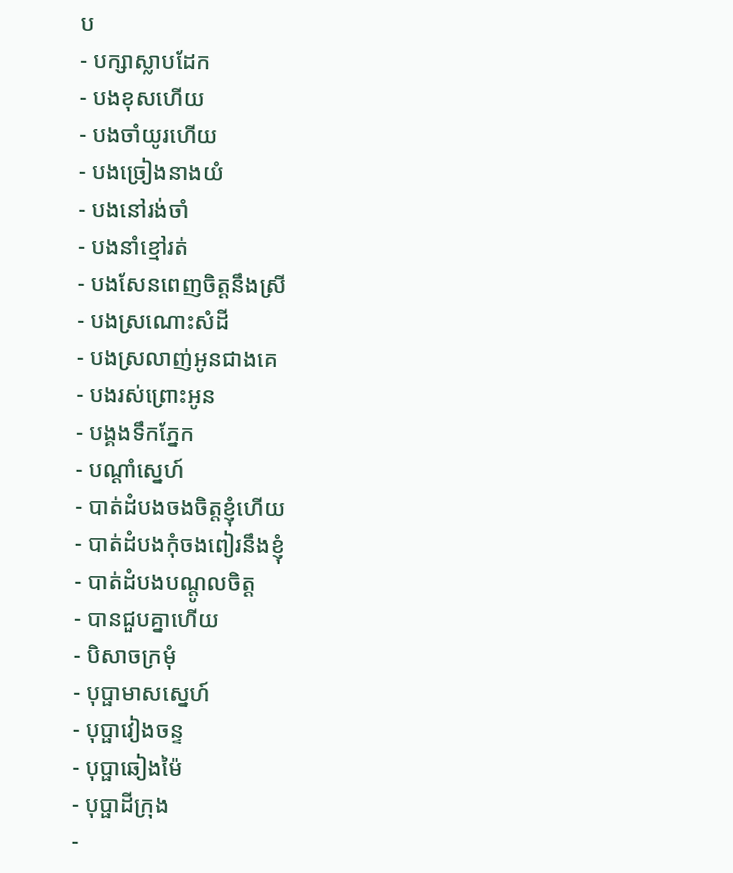ប
- បក្សាស្លាបដែក
- បងខុសហើយ
- បងចាំយូរហើយ
- បងច្រៀងនាងយំ
- បងនៅរង់ចាំ
- បងនាំខ្មៅរត់
- បងសែនពេញចិត្តនឹងស្រី
- បងស្រណោះសំដី
- បងស្រលាញ់អូនជាងគេ
- បងរស់ព្រោះអូន
- បង្គងទឹកភ្នែក
- បណ្ដាំស្នេហ៍
- បាត់ដំបងចងចិត្តខ្ញុំហើយ
- បាត់ដំបងកុំចងពៀរនឹងខ្ញុំ
- បាត់ដំបងបណ្តូលចិត្ត
- បានជួបគ្នាហើយ
- បិសាចក្រមុំ
- បុប្ផាមាសស្នេហ៍
- បុប្ផាវៀងចន្ទ
- បុប្ផាឆៀងម៉ៃ
- បុប្ផាដីក្រុង
-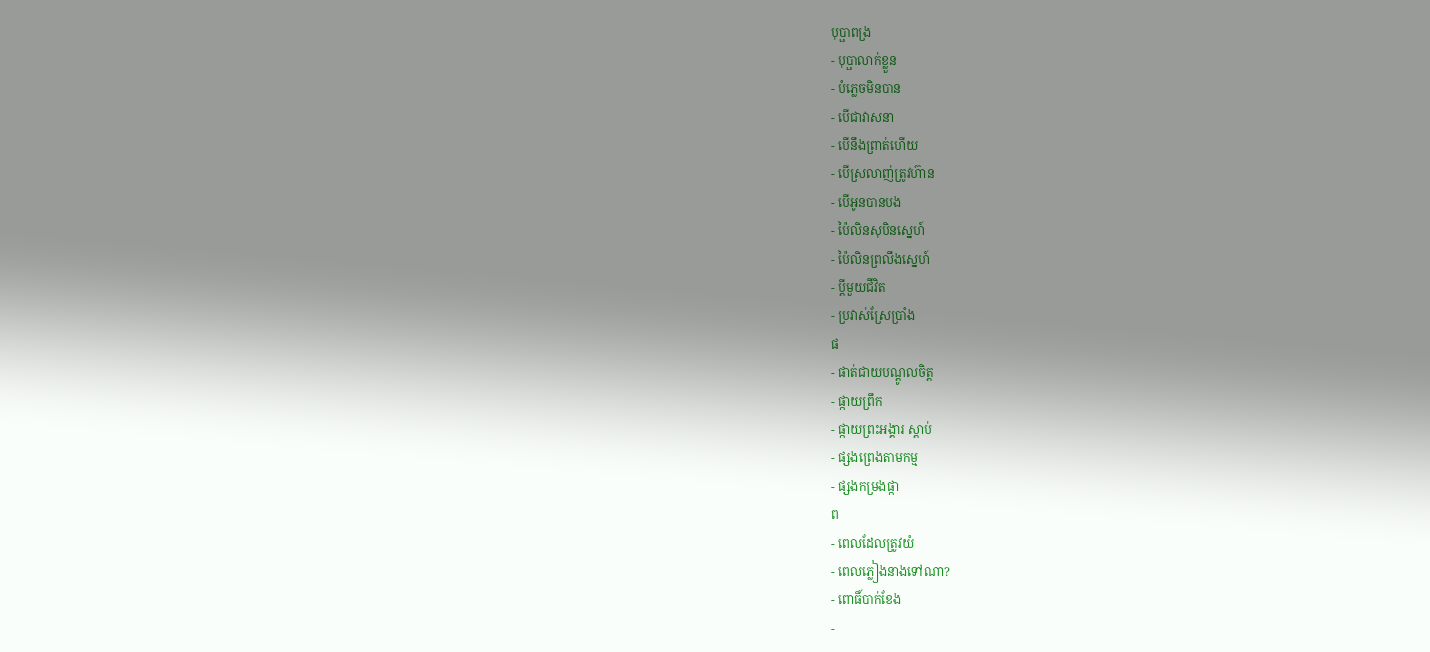បុប្ផាពង្រ
- បុប្ផាលាក់ខ្លួន
- បំភ្លេចមិនបាន
- បើជាវាសនា
- បើនឹងព្រាត់ហើយ
- បើស្រលាញ់ត្រូវហ៊ាន
- បើអូនបានបង
- ប៉ៃលិនសុបិនស្នេហ៍
- ប៉ៃលិនព្រលឹងស្នេហ៍
- ប្ដីមួយជីវិត
- ប្រវាស់ស្រែប្រាំង
ផ
- ផាត់ជាយបណ្ដូលចិត្ត
- ផ្កាយព្រឹក
- ផ្កាយព្រះអង្គារ ស្តាប់
- ផ្សងព្រេងតាមកម្ម
- ផ្សងកម្រងផ្កា
ព
- ពេលដែលត្រូវយំ
- ពេលភ្លៀងនាងទៅណា?
- ពោធិ៍បាក់ខែង
-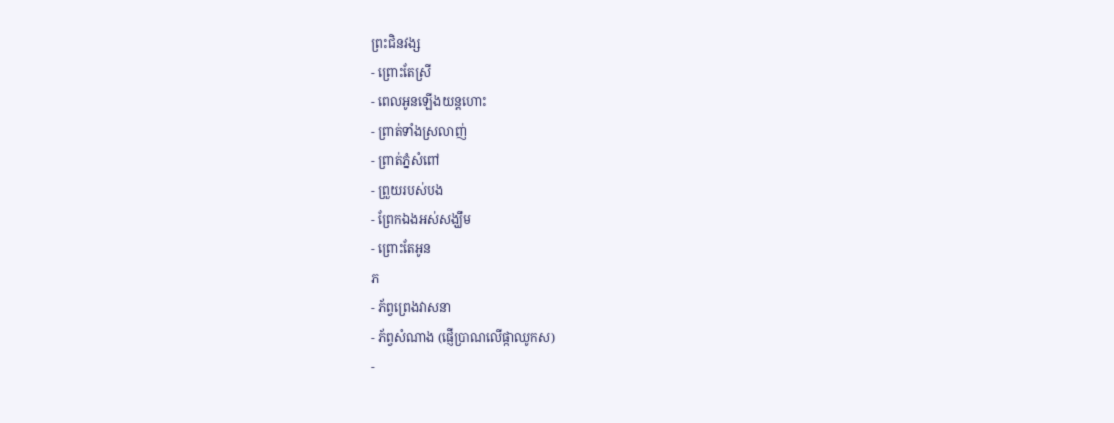ព្រះជិនវង្ស
- ព្រោះតែស្រី
- ពេលអូនឡើងយន្តហោះ
- ព្រាត់ទាំងស្រលាញ់
- ព្រាត់ភ្នំសំពៅ
- ព្រួយរបស់បង
- ព្រែកឯងអស់សង្ឃឹម
- ព្រោះតែអូន
ភ
- ភ័ព្វព្រេងវាសនា
- ភ័ព្វសំណាង (ផ្ញើប្រាណលើផ្កាឈូកស)
-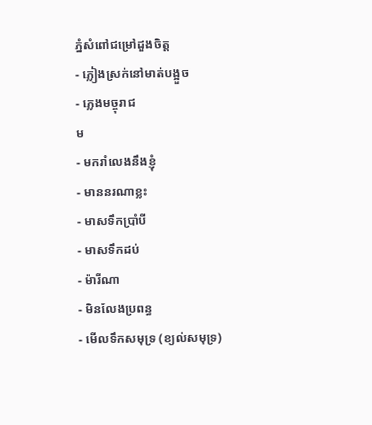ភ្នំសំពៅជម្រៅដួងចិត្ត
- ភ្លៀងស្រក់នៅមាត់បង្អួច
- ភ្លេងមច្ចុរាជ
ម
- មករាំលេងនឹងខ្ញុំ
- មាននរណាខ្លះ
- មាសទឹកប្រាំបី
- មាសទឹកដប់
- ម៉ារីណា
- មិនលែងប្រពន្ធ
- មើលទឹកសមុទ្រ (ខ្យល់សមុទ្រ)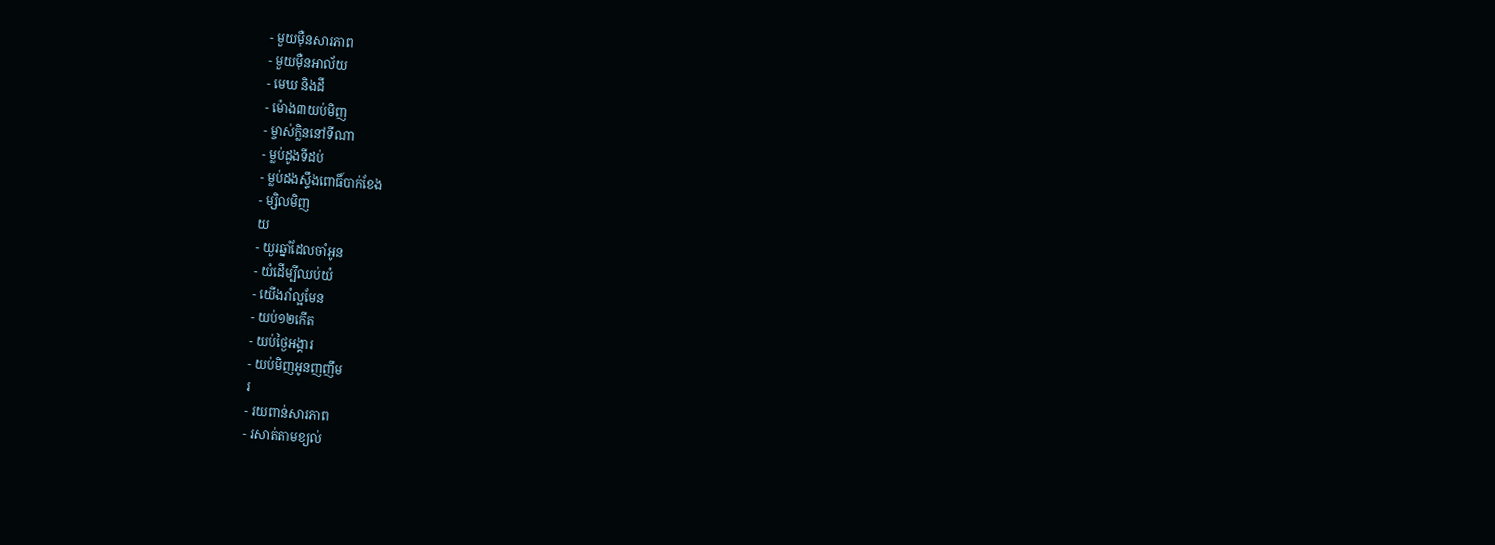- មួយម៉ឺនសារភាព
- មួយម៉ឺនអាល័យ
- មេឃ និងដី
- ម៉ោង៣យប់មិញ
- ម្ចាស់ក្លិននៅទីណា
- ម្លប់ដូងទីដប់
- ម្លប់ដងស្ទឹងពោធិ៍បាក់ខែង
- ម្សិលមិញ
យ
- យួរឆ្នាំដែលចាំអូន
- យំដើម្បីឈប់យំ
- យើងរាំល្អមែន
- យប់១២កើត
- យប់ថ្ងៃអង្គារ
- យប់មិញអូនញញឹម
រ
- រយពាន់សារភាព
- រសាត់តាមខ្យល់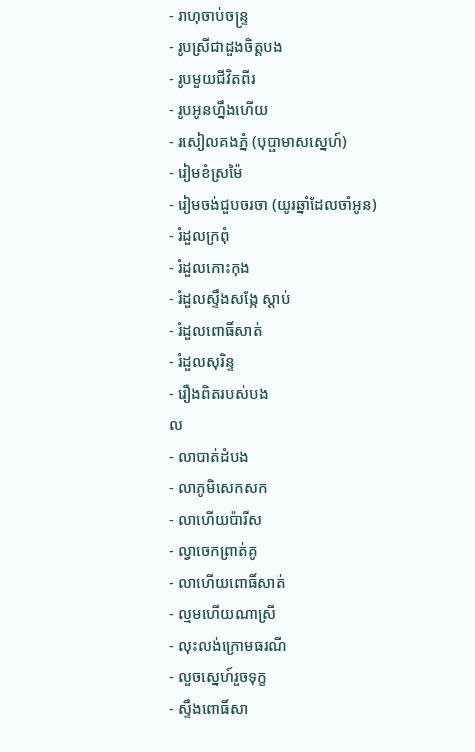- រាហុចាប់ចន្ទ្រ
- រូបស្រីជាដួងចិត្តបង
- រូបមួយជីវិតពីរ
- រូបអូនហ្នឹងហើយ
- រសៀលគងភ្នំ (បុប្ផាមាសស្នេហ៍)
- រៀមខំស្រម៉ៃ
- រៀមចង់ជួបចរចា (យូរឆ្នាំដែលចាំអូន)
- រំដួលក្រពុំ
- រំដួលកោះកុង
- រំដួលស្ទឹងសង្កែ ស្តាប់
- រំដួលពោធិ៍សាត់
- រំដួលសុរិន្ទ
- រឿងពិតរបស់បង
ល
- លាបាត់ដំបង
- លាភូមិសេកសក
- លាហើយប៉ារីស
- ល្វាចេកព្រាត់គូ
- លាហើយពោធិ៍សាត់
- ល្មមហើយណាស្រី
- លុះលង់ក្រោមធរណី
- លួចស្នេហ៍រួចទុក្ខ
- ស្ទឹងពោធិ៍សា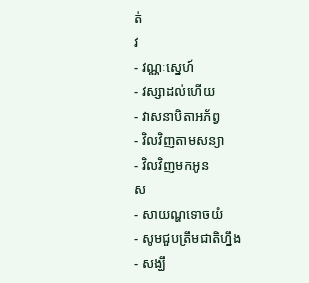ត់
វ
- វណ្ណៈស្នេហ៍
- វស្សាដល់ហើយ
- វាសនាបិតាអភ័ព្វ
- វិលវិញតាមសន្យា
- វិលវិញមកអូន
ស
- សាយណ្ហទោចយំ
- សូមជួបត្រឹមជាតិហ្នឹង
- សង្ឃឹ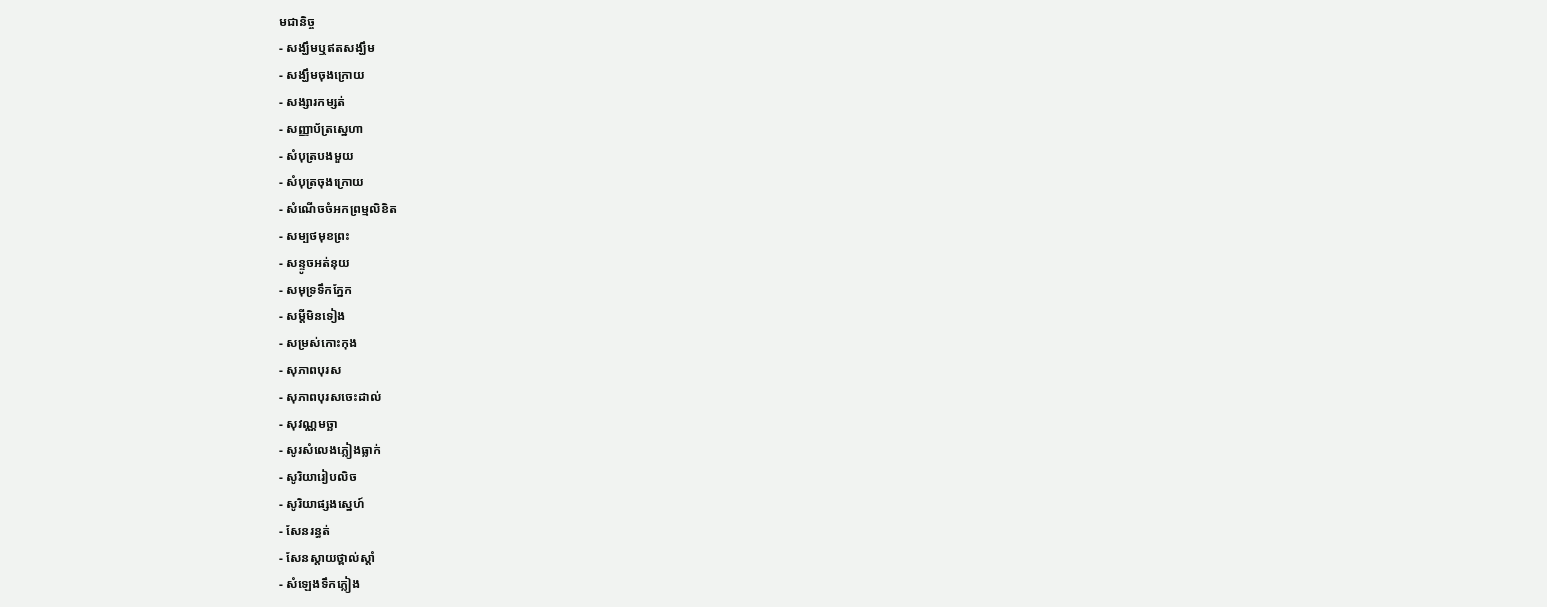មជានិច្ច
- សង្ឃឹមឬឥតសង្ឃឹម
- សង្ឃឹមចុងក្រោយ
- សង្សារកម្សត់
- សញ្ញាប័ត្រស្នេហា
- សំបុត្របងមួយ
- សំបុត្រចុងក្រោយ
- សំណើចចំអកព្រម្មលិខិត
- សម្បថមុខព្រះ
- សន្ទូចអត់នុយ
- សមុទ្រទឹកភ្នែក
- សម្ដីមិនទៀង
- សម្រស់កោះកុង
- សុភាពបុរស
- សុភាពបុរសចេះដាល់
- សុវណ្ណមច្ឆា
- សូរសំលេងភ្លៀងធ្លាក់
- សូរិយារៀបលិច
- សូរិយាផ្សងស្នេហ៍
- សែនរន្ធត់
- សែនស្ដាយថ្ពាល់ស្ដាំ
- សំឡេងទឹកភ្លៀង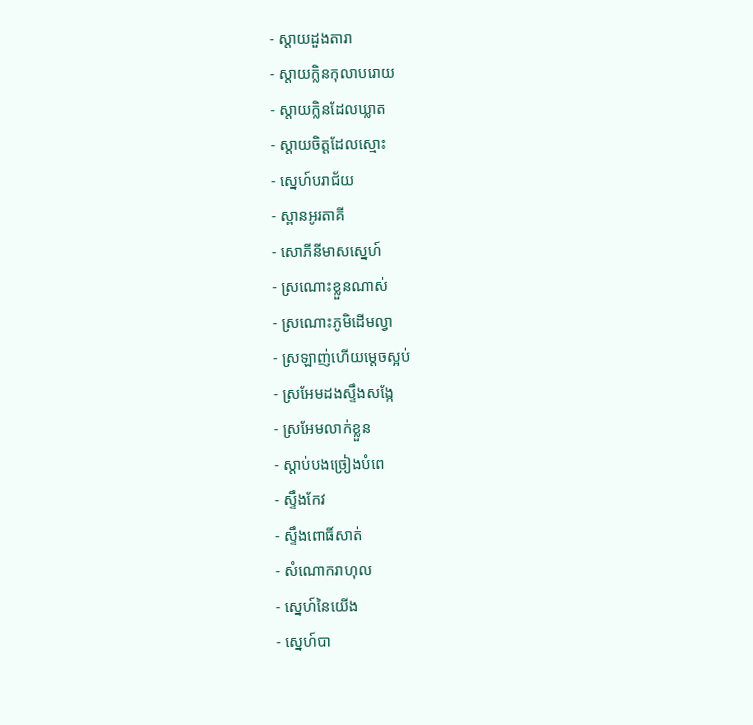- ស្ដាយដួងតារា
- ស្តាយក្លិនកុលាបរោយ
- ស្តាយក្លិនដែលឃ្លាត
- ស្តាយចិត្តដែលស្មោះ
- ស្នេហ៍បរាជ័យ
- ស្ពានអូរតាគី
- សោភីនីមាសស្នេហ៍
- ស្រណោះខ្លួនណាស់
- ស្រណោះភូមិដើមល្វា
- ស្រឡាញ់ហើយម្ដេចស្អប់
- ស្រអែមដងស្ទឹងសង្កែ
- ស្រអែមលាក់ខ្លួន
- ស្តាប់បងច្រៀងបំពេ
- ស្ទឹងកែវ
- ស្ទឹងពោធិ៍សាត់
- សំណោករាហុល
- ស្នេហ៍នៃយើង
- ស្នេហ៍បា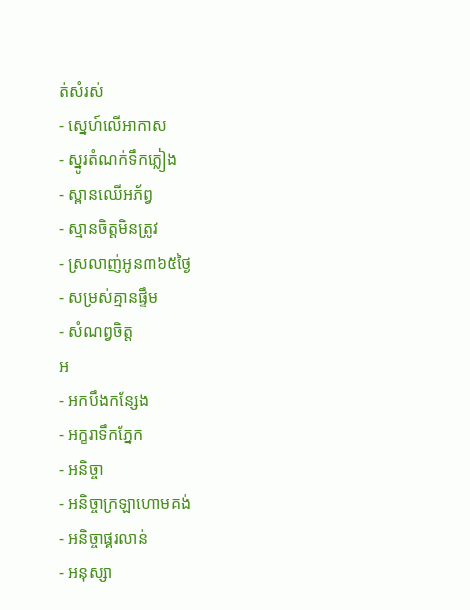ត់សំរស់
- ស្នេហ៍លើអាកាស
- ស្នូរតំណក់ទឹកភ្លៀង
- ស្ពានឈើអភ័ព្វ
- ស្មានចិត្តមិនត្រូវ
- ស្រលាញ់អូន៣៦៥ថ្ងៃ
- សម្រស់គ្មានផ្ទឹម
- សំណព្វចិត្ត
អ
- អកបឹងកន្សែង
- អក្ខរាទឹកភ្នែក
- អនិច្ចា
- អនិច្ចាក្រឡាហោមគង់
- អនិច្ចាផ្គរលាន់
- អនុស្សា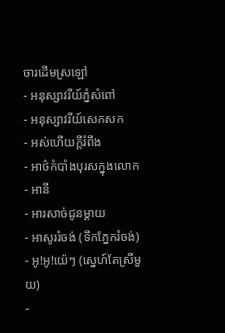ចារដើមស្រឡៅ
- អនុស្សាវរីយ៍ភ្នំសំពៅ
- អនុស្សាវរីយ៍សេកសក
- អស់ហើយក្តីរំពឹង
- អាថ៌កំបាំងបុរសក្នុងលោក
- អានី
- អារសាច់ជូនម្ដាយ
- អាសូររំចង់ (ទឹកភ្នែករំចង់)
- អូ!អូ!យ៉េៗ (ស្នេហ៍តែស្រីមួយ)
-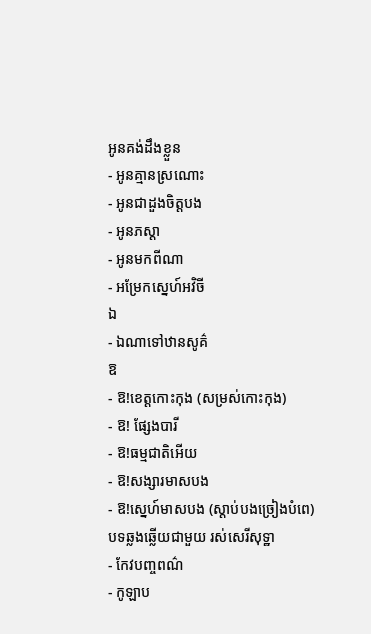អូនគង់ដឹងខ្លួន
- អូនគ្មានស្រណោះ
- អូនជាដួងចិត្តបង
- អូនភស្ដា
- អូនមកពីណា
- អម្រែកស្នេហ៍អវិចី
ឯ
- ឯណាទៅឋានសូគ៌
ឱ
- ឱ!ខេត្តកោះកុង (សម្រស់កោះកុង)
- ឱ! ផ្សែងបារី
- ឱ!ធម្មជាតិអើយ
- ឱ!សង្សារមាសបង
- ឱ!ស្នេហ៍មាសបង (ស្តាប់បងច្រៀងបំពេ)
បទឆ្លងឆ្លើយជាមួយ រស់សេរីសុទ្ឋា
- កែវបញ្ចពណ៌
- កូឡាប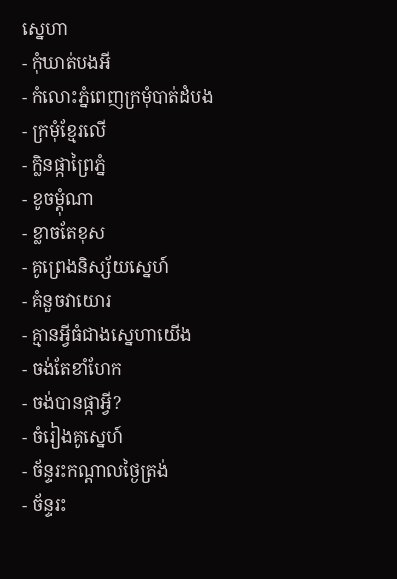ស្នេហា
- កុំឃាត់បងអី
- កំលោះភ្នំពេញក្រមុំបាត់ដំបង
- ក្រមុំខ្មែរលើ
- ក្លិនផ្កាព្រៃភ្នំ
- ខូចម្តុំណា
- ខ្លាចតែខុស
- គូព្រេងនិស្ស័យស្នេហ៍
- គំនួចវាយោរ
- គ្មានអ្វីធំជាងស្នេហាយើង
- ចង់តែខាំហែក
- ចង់បានផ្កាអ្វី?
- ចំរៀងគូស្នេហ៍
- ច័ន្ទរះកណ្តាលថ្ងៃត្រង់
- ច័ន្ទរះ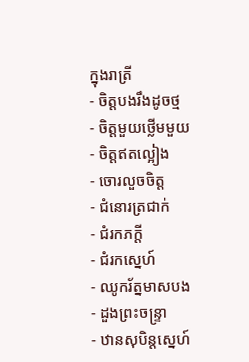ក្នុងរាត្រី
- ចិត្តបងរឹងដូចថ្ម
- ចិត្តមួយថ្លើមមួយ
- ចិត្តឥតល្អៀង
- ចោរលួចចិត្ត
- ជំនោរត្រជាក់
- ជំរកភក្តី
- ជំរកស្នេហ៍
- ឈូករ័ត្នមាសបង
- ដួងព្រះចន្ទ្រា
- ឋានសុបិន្តស្នេហ៍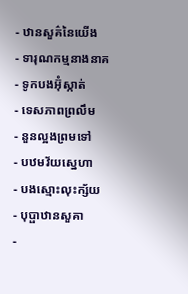- ឋានសួគ៌នៃយើង
- ទារុណកម្មនាងនាគ
- ទូកបងអ៊ុំស្កាត់
- ទេសភាពព្រលឹម
- នួនល្អងព្រមទៅ
- បឋមវ័យស្នេហា
- បងស្មោះលុះក្ស័យ
- បុប្ផាឋានសួគា
-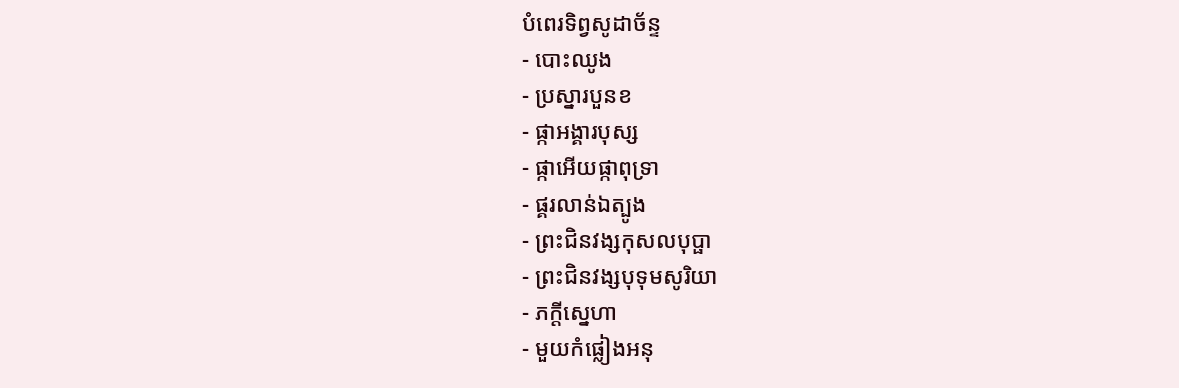បំពេរទិព្វសូដាច័ន្ទ
- បោះឈូង
- ប្រស្នារបួនខ
- ផ្កាអង្គារបុស្ស
- ផ្កាអើយផ្កាពុទ្រា
- ផ្គរលាន់ឯត្បូង
- ព្រះជិនវង្សកុសលបុប្ផា
- ព្រះជិនវង្សបុទុមសូរិយា
- ភក្តីស្នេហា
- មួយកំផ្លៀងអនុ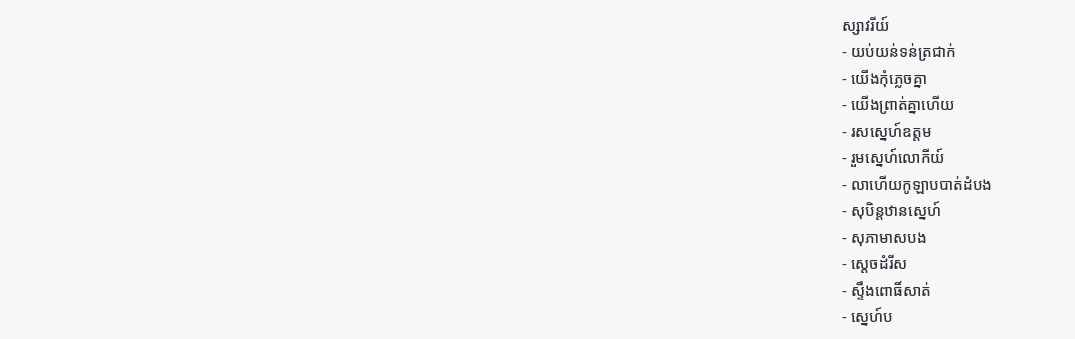ស្សាវរីយ៍
- យប់យន់ទន់ត្រជាក់
- យើងកុំភ្លេចគ្នា
- យើងព្រាត់គ្នាហើយ
- រសស្នេហ៍ឧត្តម
- រួមស្នេហ៍លោកីយ៍
- លាហើយកូឡាបបាត់ដំបង
- សុបិន្តឋានស្នេហ៍
- សុភាមាសបង
- ស្ដេចដំរីស
- ស្ទឹងពោធិ៍សាត់
- ស្នេហ៍ប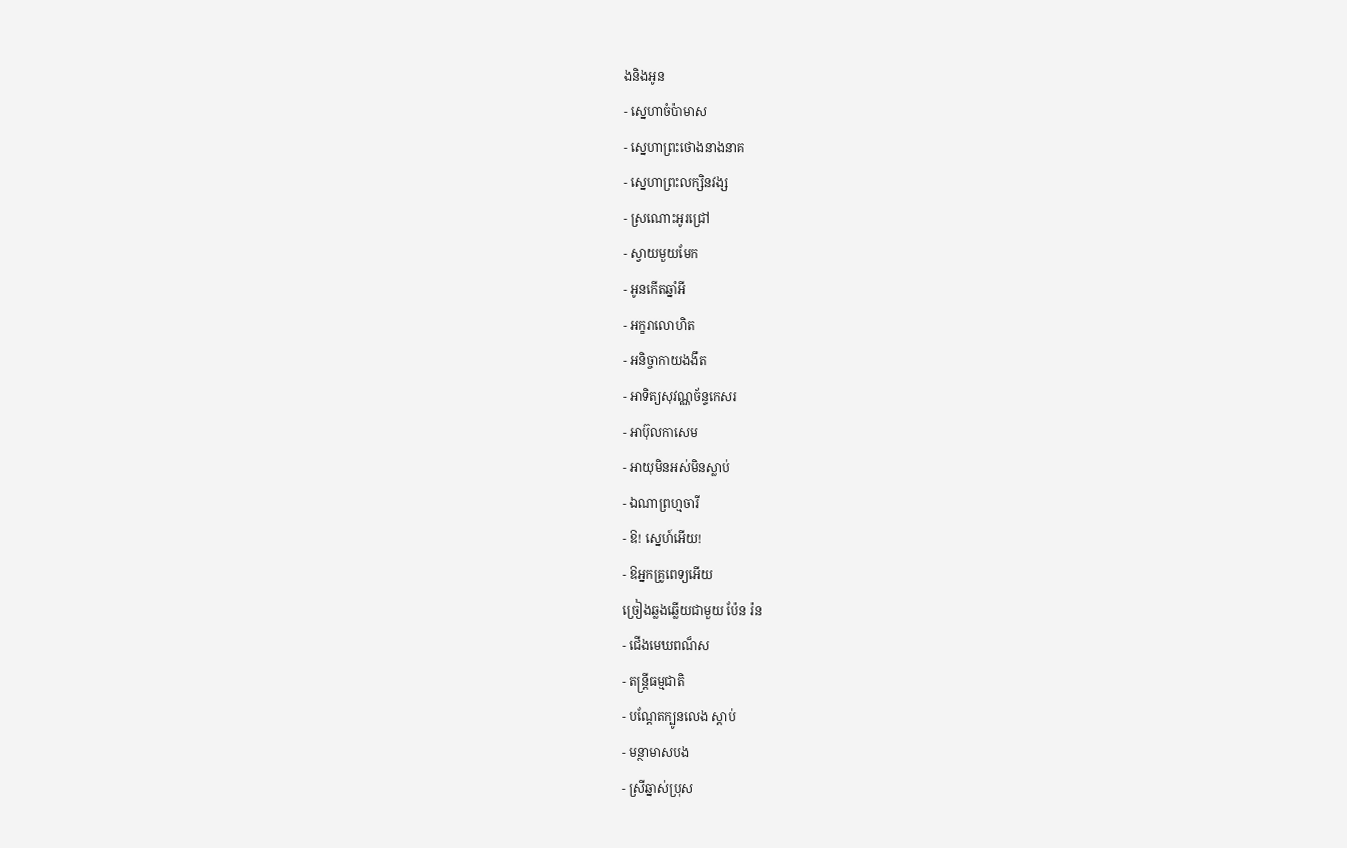ងនិងអូន
- ស្នេហាចំប៉ាមាស
- ស្នេហាព្រះថោងនាងនាគ
- ស្នេហាព្រះលក្សិនវង្ស
- ស្រណោះអូរជ្រៅ
- ស្វាយមួយមែក
- អូនកើតឆ្នាំអី
- អក្ខរាលោហិត
- អនិច្ចាកាយងងឹត
- អាទិត្យសុវណ្ណច័ន្ទកេសរ
- អាប៊ុលកាសេម
- អាយុមិនអស់មិនស្លាប់
- ឯណាព្រហ្មចារី
- ឱ! ស្នេហ៍អើយ!
- ឱអ្នកគ្រូពេទ្យអើយ
ច្រៀងឆ្លងឆ្លើយជាមួយ ប៉ែន រ៉ន
- ជើងមេឃពណ៏ស
- តន្ត្រីធម្មជាតិ
- បណ្ដែតក្បូនលេង ស្ដាប់
- មន្ថាមាសបង
- ស្រីឆ្នាស់ប្រុស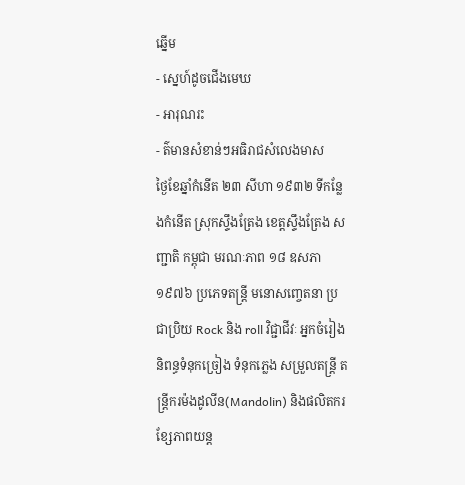ឆ្នើម
- ស្នេហ៍ដូចជើងមេឃ
- អារុណរះ
- ត៌មានសំខាន់ៗអធិរាជសំលេងមាស
ថ្ងៃខែឆ្នាំកំនើត ២៣ សីហា ១៩៣២ ទីកន្លែងកំនើត ស្រុកស្ទឹងត្រែង ខេត្តស្ទឹងត្រែង សញ្ជាតិ កម្ពុជា មរណៈភាព ១៨ ឧសភា ១៩៧៦ ប្រភេទតន្ត្រី មនោសញ្ចេតនា ប្រជាប្រិយ Rock និង roll វិជ្ជាជីវៈ អ្នកចំរៀង និពន្ធទំនុកច្រៀង ទំនុកភ្លេង សម្រួលតន្ត្រី តន្ត្រីករម៉ងដូលីន(Mandolin) និងផលិតករខ្សែភាពយន្ត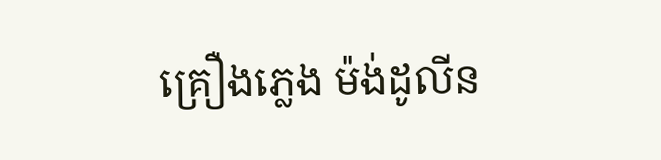គ្រឿងភ្លេង ម៉ង់ដូលីន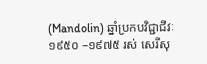(Mandolin) ឆ្នាំប្រកបវិជ្ជាជីវៈ ១៩៥០ –១៩៧៥ រស់ សេរីសុ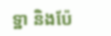ទ្ឋា និងប៉ែ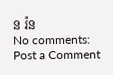ន រ៉ន
No comments:
Post a Comment